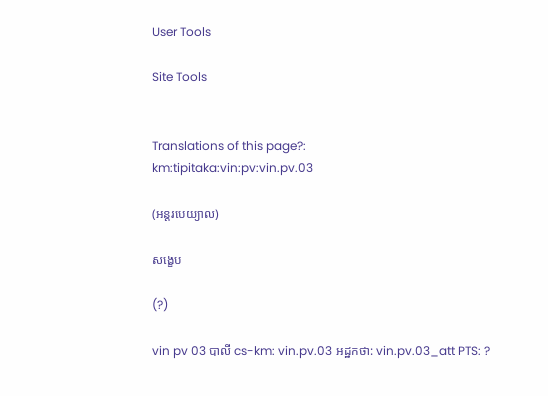User Tools

Site Tools


Translations of this page?:
km:tipitaka:vin:pv:vin.pv.03

(អន្តរបេយ្យាល)

សង្ខេប

(?)

vin pv 03 បាលី cs-km: vin.pv.03 អដ្ឋកថា: vin.pv.03_att PTS: ?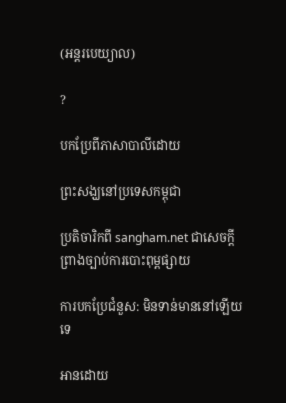(អន្តរបេយ្យាល)

?

បកប្រែពីភាសាបាលីដោយ

ព្រះសង្ឃនៅប្រទេសកម្ពុជា

ប្រតិចារិកពី sangham.net ជាសេចក្តីព្រាងច្បាប់ការបោះពុម្ពផ្សាយ

ការបកប្រែជំនួស: មិនទាន់មាននៅឡើយទេ

អានដោយ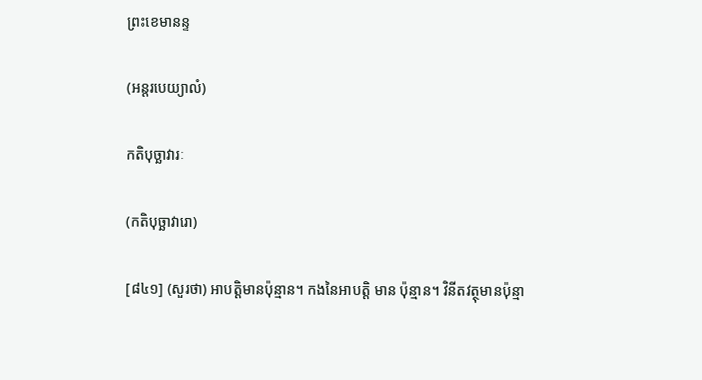ព្រះខេមានន្ទ

(អន្តរបេយ្យាលំ)

កតិបុច្ឆាវារៈ

(កតិបុច្ឆាវារោ)

[៨៤១] (សួរថា) អាបត្ដិមានប៉ុន្មាន។ កងនៃអាបត្ដិ មាន ប៉ុន្មាន។ វិនីតវត្ថុមានប៉ុន្មា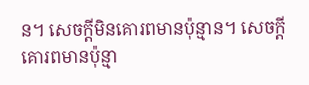ន។ សេចក្ដីមិនគោរពមានប៉ុន្មាន។ សេចក្ដីគោរពមានប៉ុន្មា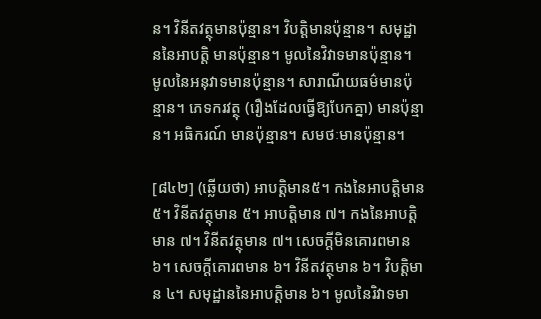ន។ វិនីតវត្ថុមានប៉ុន្មាន។ វិបត្ដិមានប៉ុន្មាន។ សមុដ្ឋាននៃអាបត្ដិ មានប៉ុន្មាន។ មូលនៃវិវាទមានប៉ុន្មាន។ មូលនៃអនុវាទមានប៉ុន្មាន។ សារាណីយធម៌មានប៉ុន្មាន។ ភេទករវត្ថុ (រឿងដែលធ្វើឱ្យបែកគ្នា) មានប៉ុន្មាន។ អធិករណ៍ មានប៉ុន្មាន។ សមថៈមានប៉ុន្មាន។

[៨៤២] (ឆ្លើយថា) អាបត្ដិមាន៥។ កងនៃអាបត្ដិមាន៥។ វិនីតវត្ថុមាន ៥។ អាបត្ដិមាន ៧។ កងនៃអាបត្ដិ មាន ៧។ វិនីតវត្ថុមាន ៧។ សេចក្ដីមិនគោរពមាន ៦។ សេចក្ដីគោរពមាន ៦។ វិនីតវត្ថុមាន ៦។ វិបត្ដិមាន ៤។ សមុដ្ឋាននៃអាបត្ដិមាន ៦។ មូលនៃរិវាទមា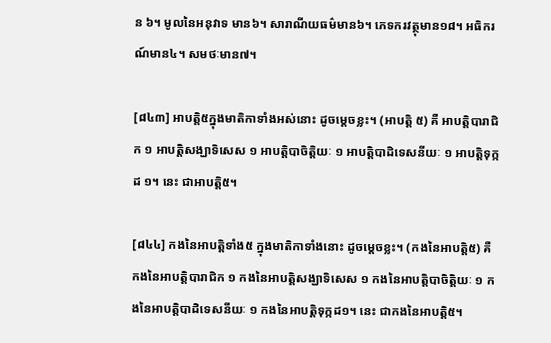ន ៦។ មូលនៃអនុវាទ មាន៦។ សារាណីយធម៌មាន៦។ ភេទករវត្ថុមាន១៨។ អធិករណ៍មាន៤។ សមថៈមាន៧។

[៨៤៣] អាបត្ដិ៥ក្នុងមាតិកាទាំងអស់នោះ ដូចម្ដេចខ្លះ។ (អាបត្ដិ ៥) គឺ អាបត្ដិបារាជិក ១ អាបត្ដិសង្ឃាទិសេស ១ អាបត្ដិបាចិត្ដិយៈ ១ អាបត្ដិបាដិទេសនីយៈ ១ អាបត្ដិទុក្កដ ១។ នេះ ជាអាបត្ដិ៥។

[៨៤៤] កងនៃអាបត្ដិទាំង៥ ក្នុងមាតិកាទាំងនោះ ដូចម្ដេចខ្លះ។ (កងនៃអាបត្ដិ៥) គឺ កងនៃអាបត្ដិបារាជិក ១ កងនៃអាបត្ដិសង្ឃាទិសេស ១ កងនៃអាបត្ដិបាចិត្ដិយៈ ១ កងនៃអាបត្ដិបាដិទេសនីយៈ ១ កងនៃអាបត្ដិទុក្កដ១។ នេះ ជាកងនៃអាបត្ដិ៥។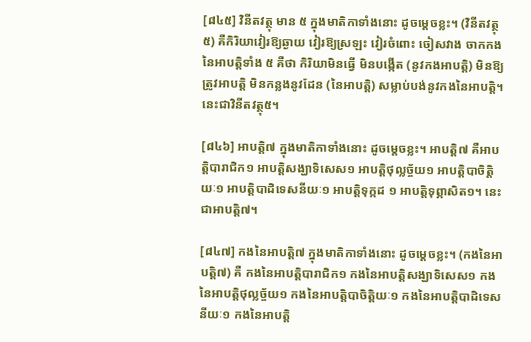[៨៤៥] វិនីតវត្ថុ មាន ៥ ក្នុងមាតិកាទាំងនោះ ដូចម្ដេចខ្លះ។ (វិនីតវត្ថុ ៥) គឺកិរិយាវៀរឱ្យឆ្ងាយ វៀរឱ្យស្រឡះ វៀរចំពោះ ចៀសវាង ចាកកងនៃអាបត្ដិទាំង ៥ គឺថា កិរិយាមិនធ្វើ មិនបង្កើត (នូវកងអាបត្ដិ) មិនឱ្យត្រូវអាបត្ដិ មិនកន្លងនូវដែន (នៃអាបត្ដិ) សម្លាប់បង់នូវកងនៃអាបត្ដិ។ នេះជាវិនីតវត្ថុ៥។

[៨៤៦] អាបត្ដិ៧ ក្នុងមាតិកាទាំងនោះ ដូចម្ដេចខ្លះ។ អាបត្ដិ៧ គឺអាបត្ដិបារាជិក១ អាបត្ដិសង្ឃាទិសេស១ អាបត្ដិថុល្លច្ច័យ១ អាបត្ដិបាចិត្ដិយៈ១ អាបត្ដិបាដិទេសនីយៈ១ អាបត្ដិទុក្កដ ១ អាបត្ដិទុព្ភាសិត១។ នេះជាអាបត្ដិ៧។

[៨៤៧] កងនៃអាបត្ដិ៧ ក្នុងមាតិកាទាំងនោះ ដូចម្ដេចខ្លះ។ (កងនៃអាបត្ដិ៧) គឺ កងនៃអាបត្ដិបារាជិក១ កងនៃអាបត្ដិសង្ឃាទិសេស១ កងនៃអាបត្ដិថុល្លច្ច័យ១ កងនៃអាបត្ដិបាចិត្ដិយៈ១ កងនៃអាបត្ដិបាដិទេសនីយៈ១ កងនៃអាបត្ដិ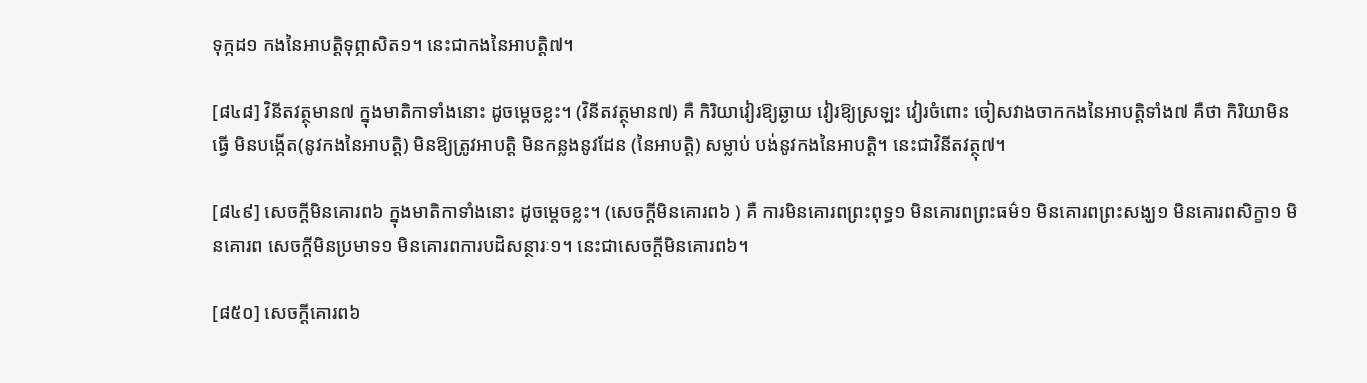ទុក្កដ១ កងនៃអាបត្ដិទុព្ភាសិត១។ នេះជាកងនៃអាបត្ដិ៧។

[៨៤៨] វិនីតវត្ថុមាន៧ ក្នុងមាតិកាទាំងនោះ ដូចម្ដេចខ្លះ។ (វិនីតវត្ថុមាន៧) គឺ កិរិយាវៀរឱ្យឆ្ងាយ វៀរឱ្យស្រឡះ វៀរចំពោះ ចៀសវាងចាកកងនៃអាបត្ដិទាំង៧ គឺថា កិរិយាមិនធ្វើ មិនបង្កើត(នូវកងនៃអាបត្ដិ) មិនឱ្យត្រូវអាបត្ដិ មិនកន្លងនូវដែន (នៃអាបត្ដិ) សម្លាប់ បង់នូវកងនៃអាបត្ដិ។ នេះជាវិនីតវត្ថុ៧។

[៨៤៩] សេចក្ដីមិនគោរព៦ ក្នុងមាតិកាទាំងនោះ ដូចម្ដេចខ្លះ។ (សេចក្ដីមិនគោរព៦ ) គឺ ការមិនគោរពព្រះពុទ្ធ១ មិនគោរពព្រះធម៌១ មិនគោរពព្រះសង្ឃ១ មិនគោរពសិក្ខា១ មិនគោរព សេចក្ដីមិនប្រមាទ១ មិនគោរពការបដិសន្ថារៈ១។ នេះជាសេចក្ដីមិនគោរព៦។

[៨៥០] សេចក្ដីគោរព៦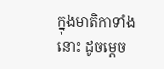ក្នុងមាតិកាទាំងនោះ ដូចម្ដេច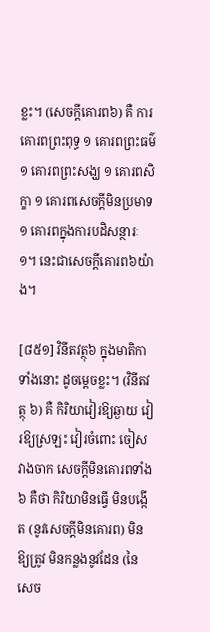ខ្លះ។ (សេចក្ដីគោរព៦) គឺ ការគោរពព្រះពុទ្ធ ១ គោរពព្រះធម៌ ១ គោរពព្រះសង្ឃ ១ គោរពសិក្ខា ១ គោរពសេចក្ដីមិនប្រមាទ១ គោរពក្នុងការបដិសន្ថារៈ១។ នេះជាសេចក្ដីគោរព៦យ៉ាង។

[៨៥១] វិនីតវត្ថុ៦ ក្នុងមាតិកាទាំងនោះ ដូចម្ដេចខ្លះ។ (វិនីតវត្ថុ ៦) គឺ កិរិយាវៀរឱ្យឆ្ងាយ វៀរឱ្យស្រឡះ វៀរចំពោះ ចៀសវាងចាក សេចក្ដីមិនគោរពទាំង៦ គឺថា កិរិយាមិនធ្វើ មិនបង្កើត (នូវសេចក្ដីមិនគោរព) មិនឱ្យត្រូវ មិនកន្លងនូវដែន (នៃសេច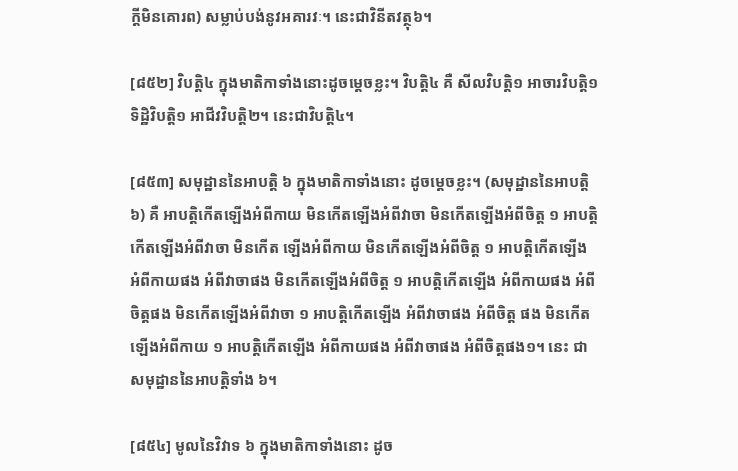ក្ដីមិនគោរព) សម្លាប់បង់នូវអគារវៈ។ នេះជាវិនីតវត្ថុ៦។

[៨៥២] វិបត្ដិ៤ ក្នុងមាតិកាទាំងនោះដូចម្ដេចខ្លះ។ វិបត្ដិ៤ គឺ សីលវិបត្ដិ១ អាចារវិបត្ដិ១ ទិដ្ឋិវិបត្ដិ១ អាជីវវិបត្ដិ២។ នេះជាវិបត្ដិ៤។

[៨៥៣] សមុដ្ឋាននៃអាបត្ដិ ៦ ក្នុងមាតិកាទាំងនោះ ដូចម្ដេចខ្លះ។ (សមុដ្ឋាននៃអាបត្ដិ ៦) គឺ អាបត្ដិកើតឡើងអំពីកាយ មិនកើតឡើងអំពីវាចា មិនកើតឡើងអំពីចិត្ដ ១ អាបត្ដិកើតឡើងអំពីវាចា មិនកើត ឡើងអំពីកាយ មិនកើតឡើងអំពីចិត្ដ ១ អាបត្ដិកើតឡើង អំពីកាយផង អំពីវាចាផង មិនកើតឡើងអំពីចិត្ដ ១ អាបត្ដិកើតឡើង អំពីកាយផង អំពី ចិត្ដផង មិនកើតឡើងអំពីវាចា ១ អាបត្ដិកើតឡើង អំពីវាចាផង អំពីចិត្ដ ផង មិនកើតឡើងអំពីកាយ ១ អាបត្ដិកើតឡើង អំពីកាយផង អំពីវាចាផង អំពីចិត្ដផង១។ នេះ ជាសមុដ្ឋាននៃអាបត្ដិទាំង ៦។

[៨៥៤] មូលនៃវិវាទ ៦ ក្នុងមាតិកាទាំងនោះ ដូច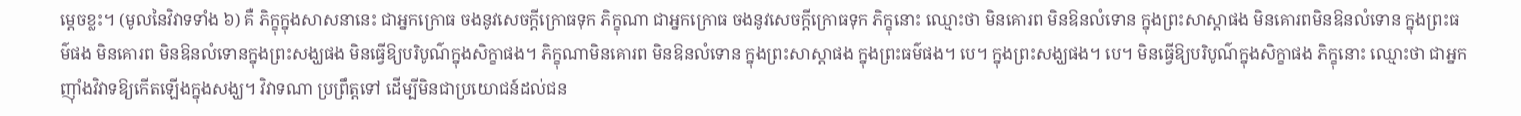ម្ដេចខ្លះ។ (មូលនៃវិវាទទាំង ៦) គឺ ភិក្ខុក្នុងសាសនានេះ ជាអ្នកក្រោធ ចងនូវសេចក្ដីក្រោធទុក ភិក្ខុណា ជាអ្នកក្រោធ ចងនូវសេចក្ដីក្រោធទុក ភិក្ខុនោះ ឈ្មោះថា មិនគោរព មិនឱនលំទោន ក្នុងព្រះសាស្ដាផង មិនគោរពមិនឱនលំទោន ក្នុងព្រះធម៌ផង មិនគោរព មិនឱនលំទោនក្នុងព្រះសង្ឃផង មិនធ្វើឱ្យបរិបូណ៌ក្នុងសិក្ខាផង។ ភិក្ខុណាមិនគោរព មិនឱនលំទោន ក្នុងព្រះសាស្ដាផង ក្នុងព្រះធម៌ផង។ បេ។ ក្នុងព្រះសង្ឃផង។ បេ។ មិនធ្វើឱ្យបរិបូណ៌ក្នុងសិក្ខាផង ភិក្ខុនោះ ឈ្មោះថា ជាអ្នកញ៉ាំងវិវាទឱ្យកើតឡើងក្នុងសង្ឃ។ វិវាទណា ប្រព្រឹត្ដទៅ ដើម្បីមិនជាប្រយោជន៍ដល់ជន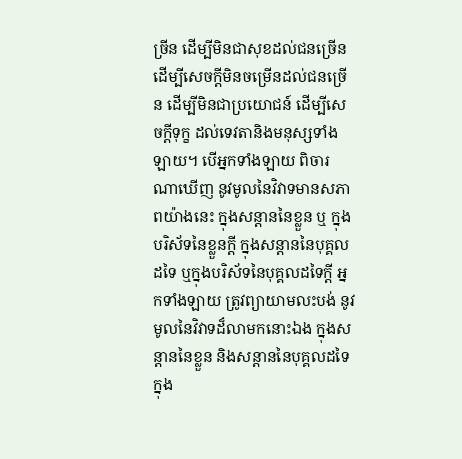ច្រីន ដើម្បីមិនជាសុខដល់ជនច្រើន ដើម្បីសេចក្ដីមិនចម្រើនដល់ជនច្រើន ដើម្បីមិនជាប្រយោជន៍ ដើម្បីសេចក្ដីទុក្ខ ដល់ទេវតានិងមនុស្សទាំងឡាយ។ បើអ្នកទាំងឡាយ ពិចារណាឃើញ នូវមូលនៃវិវាទមានសភាពយ៉ាងនេះ ក្នុងសន្ដាននៃខ្លួន ឬ ក្នុងបរិស័ទនៃខ្លួនក្ដី ក្នុងសន្ដាននៃបុគ្គលដទៃ ឬក្នុងបរិស័ទនៃបុគ្គលដទៃក្ដី អ្នកទាំងឡាយ ត្រូវព្យាយាមលះបង់ នូវមូលនៃវិវាទដ៏លាមកនោះឯង ក្នុងសន្ដាននៃខ្លួន និងសន្ដាននៃបុគ្គលដទៃ ក្នុង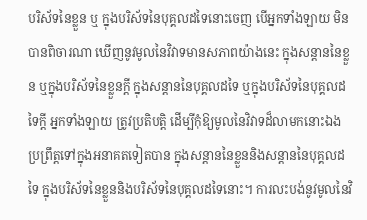បរិស័ទនៃខ្លួន ឬ ក្នុងបរិស័ទនៃបុគ្គលដទៃនោះចេញ បើអ្នកទាំងឡាយ មិនបានពិចារណា ឃើញនូវមូលនៃវិវាទមានសភាពយ៉ាងនេះ ក្នុងសន្ដាននៃខ្លួន ឬក្នុងបរិស័ទនៃខ្លួនក្ដី ក្នុងសន្ដាននៃបុគ្គលដទៃ ឬក្នុងបរិស័ទនៃបុគ្គលដទៃក្ដី អ្នកទាំងឡាយ ត្រូវប្រតិបត្ដិ ដើម្បីកុំឱ្យមូលនៃវិវាទដ៏លាមកនោះឯង ប្រព្រឹត្ដទៅក្នុងអនាគតទៀតបាន ក្នុងសន្ដាននៃខ្លួននិងសន្ដាននៃបុគ្គលដទៃ ក្នុងបរិស័ទនៃខ្លួននិងបរិស័ទនៃបុគ្គលដទៃនោះ។ ការលះបង់នូវមូលនៃវិ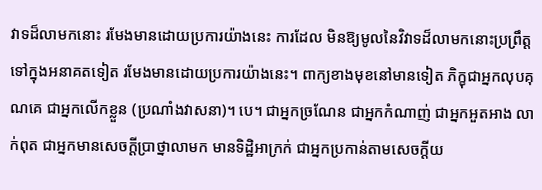វាទដ៏លាមកនោះ រមែងមានដោយប្រការយ៉ាងនេះ ការដែល មិនឱ្យមូលនៃវិវាទដ៏លាមកនោះប្រព្រឹត្ដទៅក្នុងអនាគតទៀត រមែងមានដោយប្រការយ៉ាងនេះ។ ពាក្យខាងមុខនៅមានទៀត ភិក្ខុជាអ្នកលុបគុណគេ ជាអ្នកលើកខ្លួន (ប្រណាំងវាសនា)។ បេ។ ជាអ្នកច្រណែន ជាអ្នកកំណាញ់ ជាអ្នកអួតអាង លាក់ពុត ជាអ្នកមានសេចក្ដីប្រាថ្នាលាមក មានទិដ្ឋិអាក្រក់ ជាអ្នកប្រកាន់តាមសេចក្ដីយ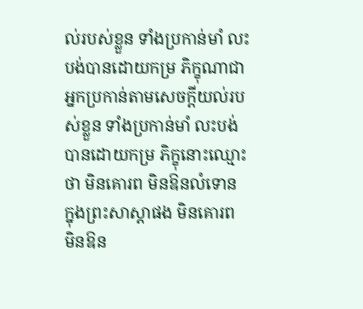ល់របស់ខ្លួន ទាំងប្រកាន់មាំ លះបង់បានដោយកម្រ ភិក្ខុណាជាអ្នកប្រកាន់តាមសេចក្ដីយល់របស់ខ្លួន ទាំងប្រកាន់មាំ លះបង់បានដោយកម្រ ភិក្ខុនោះឈ្មោះថា មិនគោរព មិនឱនលំទោន ក្នុងព្រះសាស្ដាផង មិនគោរព មិនឱន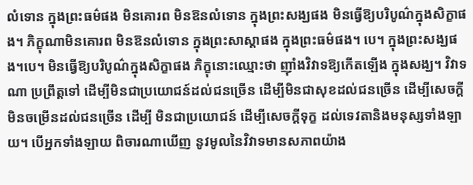លំទោន ក្នុងព្រះធម៌ផង មិនគោរព មិនឱនលំទោន ក្នុងព្រះសង្ឃផង មិនធ្វើឱ្យបរិបូណ៌ក្នុងសិក្ខាផង។ ភិក្ខុណាមិនគោរព មិនឱនលំទោន ក្នុងព្រះសាស្ដាផង ក្នុងព្រះធម៌ផង។ បេ។ ក្នុងព្រះសង្ឃផង។បេ។ មិនធ្វើឱ្យបរិបូណ៌ក្នុងសិក្ខាផង ភិក្ខុនោះឈ្មោះថា ញ៉ាំងវិវាទឱ្យកើតឡើង ក្នុងសង្ឃ។ វិវាទណា ប្រព្រឹត្ដទៅ ដើម្បីមិនជាប្រយោជន៍ដល់ជនច្រើន ដើម្បីមិនជាសុខដល់ជនច្រើន ដើម្បីសេចក្ដីមិនចម្រើនដល់ជនច្រើន ដើម្បី មិនជាប្រយោជន៍ ដើម្បីសេចក្ដីទុក្ខ ដល់ទេវតានិងមនុស្សទាំងឡាយ។ បើអ្នកទាំងឡាយ ពិចារណាឃើញ នូវមូលនៃវិវាទមានសភាពយ៉ាង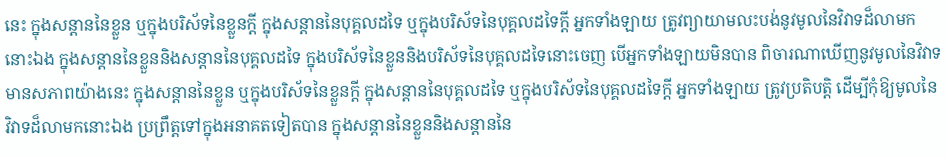នេះ ក្នុងសន្ដាននៃខ្លួន ឬក្នុងបរិស័ទនៃខ្លួនក្ដី ក្នុងសន្ដាននៃបុគ្គលដទៃ ឬក្នុងបរិស័ទនៃបុគ្គលដទៃក្ដី អ្នកទាំងឡាយ ត្រូវព្យាយាមលះបង់នូវមូលនៃវិវាទដ៏លាមកនោះឯង ក្នុងសន្ដាននៃខ្លួននិងសន្ដាននៃបុគ្គលដទៃ ក្នុងបរិស័ទនៃខ្លួននិងបរិស័ទនៃបុគ្គលដទៃនោះចេញ បើអ្នកទាំងឡាយមិនបាន ពិចារណាឃើញនូវមូលនៃវិវាទមានសភាពយ៉ាងនេះ ក្នុងសន្ដាននៃខ្លួន ឬក្នុងបរិស័ទនៃខ្លួនក្ដី ក្នុងសន្ដាននៃបុគ្គលដទៃ ឬក្នុងបរិស័ទនៃបុគ្គលដទៃក្ដី អ្នកទាំងឡាយ ត្រូវប្រតិបត្ដិ ដើម្បីកុំឱ្យមូលនៃវិវាទដ៏លាមកនោះឯង ប្រព្រឹត្ដទៅក្នុងអនាគតទៀតបាន ក្នុងសន្ដាននៃខ្លួននិងសន្ដាននៃ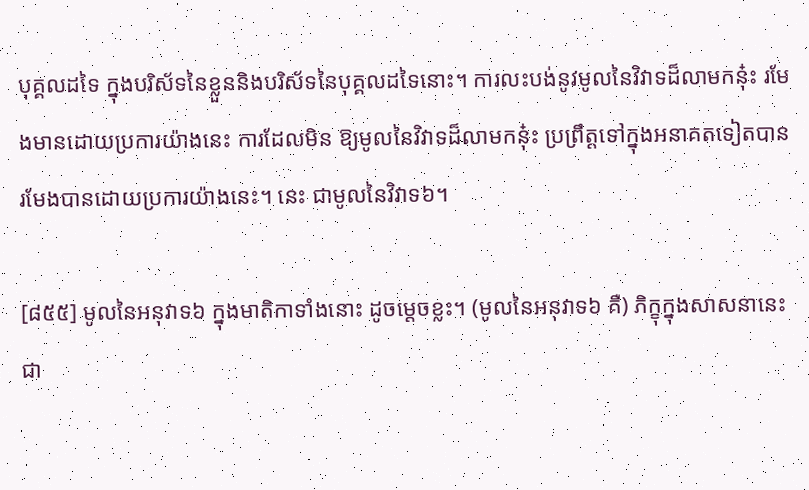បុគ្គលដទៃ ក្នុងបរិស័ទនៃខ្លួននិងបរិស័ទនៃបុគ្គលដទៃនោះ។ ការលះបង់នូវមូលនៃវិវាទដ៏លាមកនុ៎ះ រមែងមានដោយប្រការយ៉ាងនេះ ការដែលមិន ឱ្យមូលនៃវិវាទដ៏លាមកនុ៎ះ ប្រព្រឹត្ដទៅក្នុងអនាគតទៀតបាន រមែងបានដោយប្រការយ៉ាងនេះ។ នេះ ជាមូលនៃវិវាទ៦។

[៨៥៥] មូលនៃអនុវាទ៦ ក្នុងមាតិកាទាំងនោះ ដូចម្ដេចខ្លះ។ (មូលនៃអនុវាទ៦ គឺ) ភិក្ខុក្នុងសាសនានេះ ជា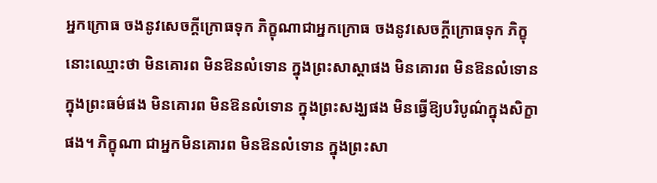អ្នកក្រោធ ចងនូវសេចក្ដីក្រោធទុក ភិក្ខុណាជាអ្នកក្រោធ ចងនូវសេចក្ដីក្រោធទុក ភិក្ខុនោះឈ្មោះថា មិនគោរព មិនឱនលំទោន ក្នុងព្រះសាស្ដាផង មិនគោរព មិនឱនលំទោន ក្នុងព្រះធម៌ផង មិនគោរព មិនឱនលំទោន ក្នុងព្រះសង្ឃផង មិនធ្វើឱ្យបរិបូណ៌ក្នុងសិក្ខាផង។ ភិក្ខុណា ជាអ្នកមិនគោរព មិនឱនលំទោន ក្នុងព្រះសា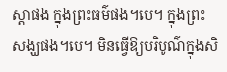ស្ដាផង ក្នុងព្រះធម៌ផង។បេ។ ក្នុងព្រះសង្ឃផង។បេ។ មិនធ្វើឱ្យបរិបូណ៌ក្នុងសិ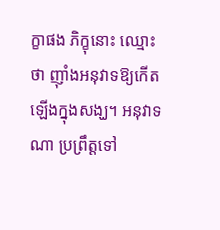ក្ខាផង ភិក្ខុនោះ ឈ្មោះថា ញ៉ាំងអនុវាទឱ្យកើតឡើងក្នុងសង្ឃ។ អនុវាទណា ប្រព្រឹត្ដទៅ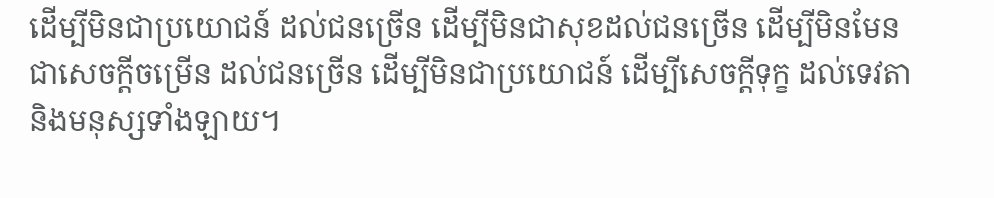ដើម្បីមិនជាប្រយោជន៍ ដល់ជនច្រើន ដើម្បីមិនជាសុខដល់ជនច្រើន ដើម្បីមិនមែនជាសេចក្ដីចម្រើន ដល់ជនច្រើន ដើម្បីមិនជាប្រយោជន៍ ដើម្បីសេចក្ដីទុក្ខ ដល់ទេវតានិងមនុស្សទាំងឡាយ។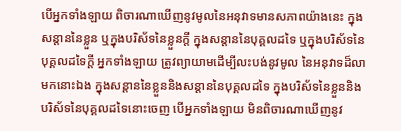បើអ្នកទាំងឡាយ ពិចារណាឃើញនូវមូលនៃអនុវាទមានសភាពយ៉ាងនេះ ក្នុងសន្ដាននៃខ្លួន ឬក្នុងបរិស័ទនៃខ្លួនក្ដី ក្នុងសន្ដាននៃបុគ្គលដទៃ ឬក្នុងបរិស័ទនៃបុគ្គលដទៃក្ដី អ្នកទាំងឡាយ ត្រូវព្យាយាមដើម្បីលះបង់នូវមូល នៃអនុវាទដ៏លាមកនោះឯង ក្នុងសន្ដាននៃខ្លួននិងសន្ដាននៃបុគ្គលដទៃ ក្នុងបរិស័ទនៃខ្លួននិងបរិស័ទនៃបុគ្គលដទៃនោះចេញ បើអ្នកទាំងឡាយ មិនពិចារណាឃើញនូវ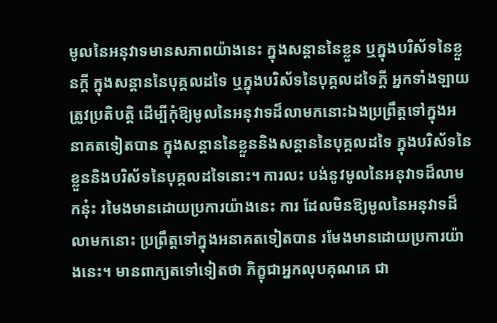មូលនៃអនុវាទមានសភាពយ៉ាងនេះ ក្នុងសន្ដាននៃខ្លួន ឬក្នុងបរិស័ទនៃខ្លួនក្ដី ក្នុងសន្ដាននៃបុគ្គលដទៃ ឬក្នុងបរិស័ទនៃបុគ្គលដទៃក្ដី អ្នកទាំងឡាយ ត្រូវប្រតិបត្ដិ ដើម្បីកុំឱ្យមូលនៃអនុវាទដ៏លាមកនោះឯងប្រព្រឹត្ដទៅក្នុងអនាគតទៀតបាន ក្នុងសន្ដាននៃខ្លួននិងសន្ដាននៃបុគ្គលដទៃ ក្នុងបរិស័ទនៃខ្លួននិងបរិស័ទនៃបុគ្គលដទៃនោះ។ ការលះ បង់នូវមូលនៃអនុវាទដ៏លាមកនុ៎ះ រមៃងមានដោយប្រការយ៉ាងនេះ ការ ដែលមិនឱ្យមូលនៃអនុវាទដ៏លាមកនោះ ប្រព្រឹត្ដទៅក្នុងអនាគតទៀតបាន រមែងមានដោយប្រការយ៉ាងនេះ។ មានពាក្យតទៅទៀតថា ភិក្ខុជាអ្នកលុបគុណគេ ជា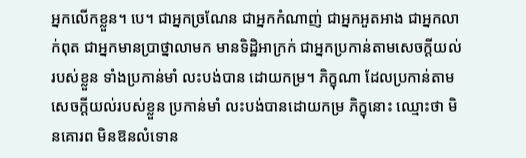អ្នកលើកខ្លួន។ បេ។ ជាអ្នកច្រណែន ជាអ្នកកំណាញ់ ជាអ្នកអួតអាង ជាអ្នកលាក់ពុត ជាអ្នកមានប្រាថ្នាលាមក មានទិដ្ឋិអាក្រក់ ជាអ្នកប្រកាន់តាមសេចក្ដីយល់របស់ខ្លួន ទាំងប្រកាន់មាំ លះបង់បាន ដោយកម្រ។ ភិក្ខុណា ដែលប្រកាន់តាមសេចក្ដីយល់របស់ខ្លួន ប្រកាន់មាំ លះបង់បានដោយកម្រ ភិក្ខុនោះ ឈ្មោះថា មិនគោរព មិនឱនលំទោន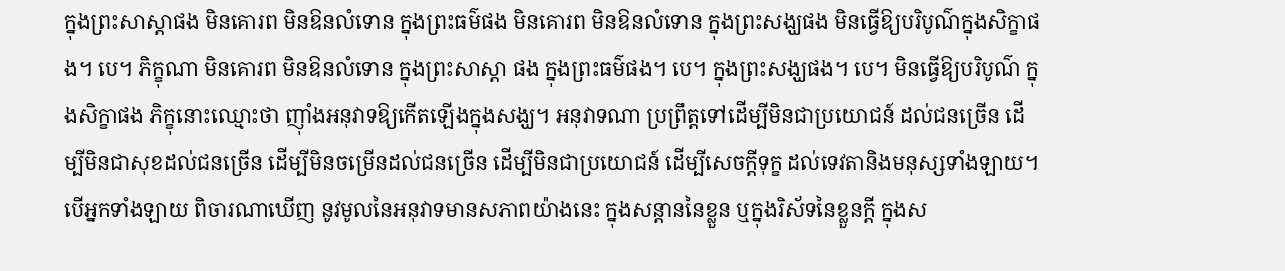ក្នុងព្រះសាស្ដាផង មិនគោរព មិនឱនលំទោន ក្នុងព្រះធម៌ផង មិនគោរព មិនឱនលំទោន ក្នុងព្រះសង្ឃផង មិនធ្វើឱ្យបរិបូណ៌ក្នុងសិក្ខាផង។ បេ។ ភិក្ខុណា មិនគោរព មិនឱនលំទោន ក្នុងព្រះសាស្ដា ផង ក្នុងព្រះធម៌ផង។ បេ។ ក្នុងព្រះសង្ឃផង។ បេ។ មិនធ្វើឱ្យបរិបូណ៌ ក្នុងសិក្ខាផង ភិក្ខុនោះឈ្មោះថា ញ៉ាំងអនុវាទឱ្យកើតឡើងក្នុងសង្ឃ។ អនុវាទណា ប្រព្រឹត្ដទៅដើម្បីមិនជាប្រយោជន៍ ដល់ជនច្រើន ដើម្បីមិនជាសុខដល់ជនច្រើន ដើម្បីមិនចម្រើនដល់ជនច្រើន ដើម្បីមិនជាប្រយោជន៍ ដើម្បីសេចក្ដីទុក្ខ ដល់ទេវតានិងមនុស្សទាំងឡាយ។ បើអ្នកទាំងឡាយ ពិចារណាឃើញ នូវមូលនៃអនុវាទមានសភាពយ៉ាងនេះ ក្នុងសន្ដាននៃខ្លួន ឬក្នុងរិស័ទនៃខ្លួនក្ដី ក្នុងស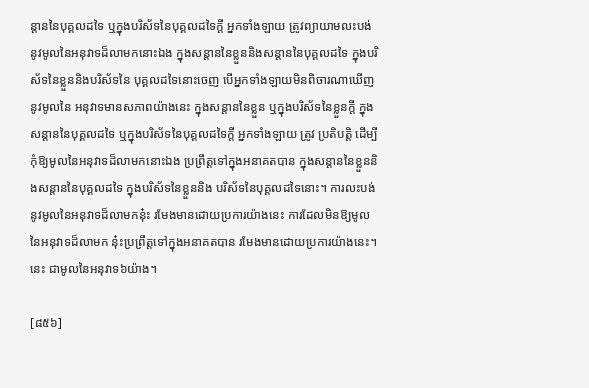ន្ដាននៃបុគ្គលដទៃ ឬក្នុងបរិស័ទនៃបុគ្គលដទៃក្ដី អ្នកទាំងឡាយ ត្រូវព្យាយាមលះបង់នូវមូលនៃអនុវាទដ៏លាមកនោះឯង ក្នុងសន្ដាននៃខ្លួននិងសន្ដាននៃបុគ្គលដទៃ ក្នុងបរិស័ទនៃខ្លួននិងបរិស័ទនៃ បុគ្គលដទៃនោះចេញ បើអ្នកទាំងឡាយមិនពិចារណាឃើញ នូវមូលនៃ អនុវាទមានសភាពយ៉ាងនេះ ក្នុងសន្ដាននៃខ្លួន ឬក្នុងបរិស័ទនៃខ្លួនក្ដី ក្នុង សន្ដាននៃបុគ្គលដទៃ ឬក្នុងបរិស័ទនៃបុគ្គលដទៃក្ដី អ្នកទាំងឡាយ ត្រូវ ប្រតិបត្ដិ ដើម្បីកុំឱ្យមូលនៃអនុវាទដ៏លាមកនោះឯង ប្រព្រឹត្ដទៅក្នុងអនាគតបាន ក្នុងសន្ដាននៃខ្លួននិងសន្ដាននៃបុគ្គលដទៃ ក្នុងបរិស័ទនៃខ្លួននិង បរិស័ទនៃបុគ្គលដទៃនោះ។ ការលះបង់នូវមូលនៃអនុវាទដ៏លាមកនុ៎ះ រមែងមានដោយប្រការយ៉ាងនេះ ការដែលមិនឱ្យមូលនៃអនុវាទដ៏លាមក នុ៎ះប្រព្រឹត្ដទៅក្នុងអនាគតបាន រមែងមានដោយប្រការយ៉ាងនេះ។ នេះ ជាមូលនៃអនុវាទ៦យ៉ាង។

[៨៥៦]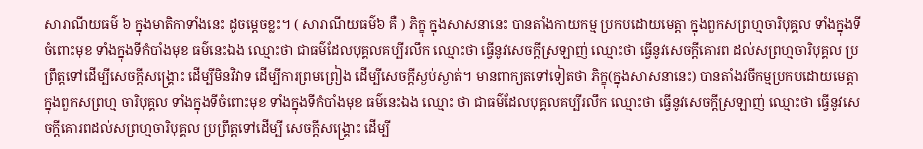សារាណីយធម៌ ៦ ក្នុងមាតិកាទាំងនេះ ដូចម្ដេចខ្លះ។ ( សារាណីយធម៌៦ គឺ ) ភិក្ខុ ក្នុងសាសនានេះ បានតាំងកាយកម្ម ប្រកបដោយមេត្ដា ក្នុងពួកសព្រហ្មចារិបុគ្គល ទាំងក្នុងទីចំពោះមុខ ទាំងក្នុងទីកំបាំងមុខ ធម៌នេះឯង ឈ្មោះថា ជាធម៌ដែលបុគ្គលគប្បីរលឹក ឈ្មោះថា ធ្វើនូវសេចក្ដីស្រឡាញ់ ឈ្មោះថា ធ្វើនូវសេចក្ដីគោរព ដល់សព្រហ្មចារិបុគ្គល ប្រព្រឹត្ដទៅដើម្បីសេចក្ដីសង្គ្រោះ ដើម្បីមិនវិវាទ ដើម្បីការព្រមព្រៀង ដើម្បីសេចក្ដីស្ងប់ស្ងាត់។ មានពាក្យតទៅទៀតថា ភិក្ខុ(ក្នុងសាសនានេះ) បានតាំងវចីកម្មប្រកបដោយមេត្ដា ក្នុងពួកសព្រហ្ម ចារិបុគ្គល ទាំងក្នុងទីចំពោះមុខ ទាំងក្នុងទីកំបាំងមុខ ធម៌នេះឯង ឈ្មោះ ថា ជាធម៌ដែលបុគ្គលគប្បីរលឹក ឈ្មោះថា ធ្វើនូវសេចក្ដីស្រឡាញ់ ឈ្មោះថា ធ្វើនូវសេចក្ដីគោរពដល់សព្រហ្មចារិបុគ្គល ប្រព្រឹត្ដទៅដើម្បី សេចក្ដីសង្គ្រោះ ដើម្បី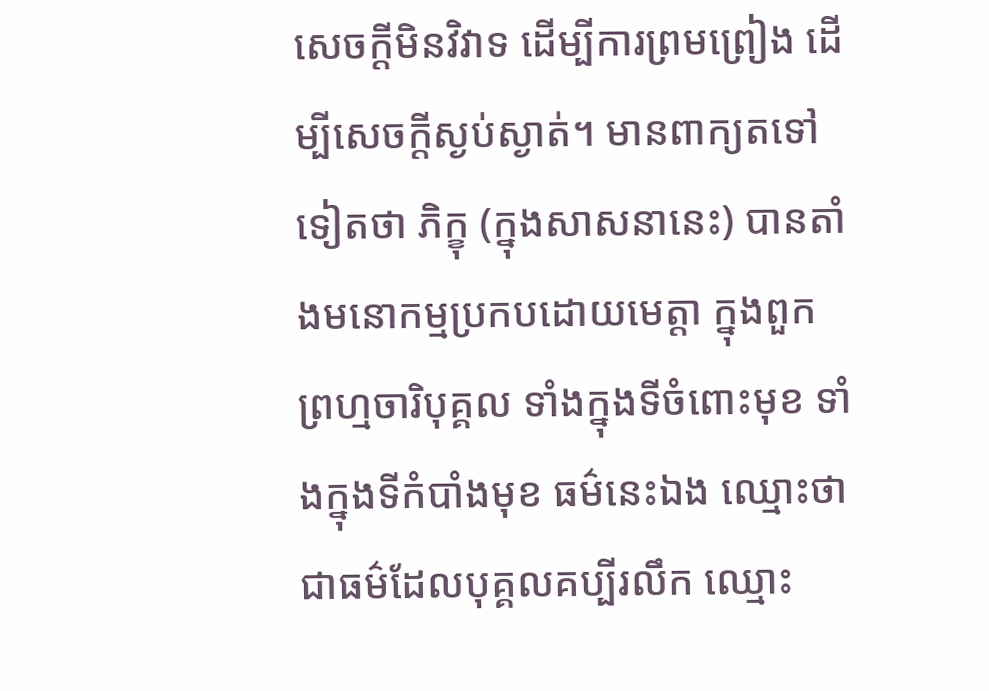សេចក្ដីមិនវិវាទ ដើម្បីការព្រមព្រៀង ដើម្បីសេចក្ដីស្ងប់ស្ងាត់។ មានពាក្យតទៅទៀតថា ភិក្ខុ (ក្នុងសាសនានេះ) បានតាំងមនោកម្មប្រកបដោយមេត្ដា ក្នុងពួកព្រហ្មចារិបុគ្គល ទាំងក្នុងទីចំពោះមុខ ទាំងក្នុងទីកំបាំងមុខ ធម៌នេះឯង ឈ្មោះថា ជាធម៌ដែលបុគ្គលគប្បីរលឹក ឈ្មោះ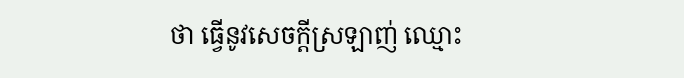ថា ធ្វើនូវសេចក្ដីស្រឡាញ់ ឈ្មោះ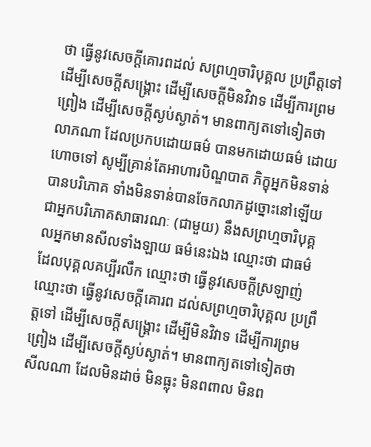ថា ធ្វើនូវសេចក្ដីគោរពដល់ សព្រហ្មចារិបុគ្គល ប្រព្រឹត្ដទៅដើម្បីសេចក្ដីសង្គ្រោះ ដើម្បីសេចក្ដីមិនវិវាទ ដើម្បីការព្រមព្រៀង ដើម្បីសេចក្ដីស្ងប់ស្ងាត់។ មានពាក្យតទៅទៀតថា លាភណា ដែលប្រកបដោយធម៌ បានមកដោយធម៌ ដោយហោចទៅ សូម្បីគ្រាន់តែអាហារបិណ្ឌបាត ភិក្ខុអ្នកមិនទាន់បានបរិភោគ ទាំងមិនទាន់បានចែកលាភដូច្នោះនៅឡើយ ជាអ្នកបរិភោគសាធារណៈ (ជាមួយ) នឹងសព្រហ្មចារិបុគ្គលអ្នកមានសីលទាំងឡាយ ធម៌នេះឯង ឈ្មោះថា ជាធម៌ដែលបុគ្គលគប្បីរលឹក ឈ្មោះថា ធ្វើនូវសេចក្ដីស្រឡាញ់ ឈ្មោះថា ធ្វើនូវសេចក្ដីគោរព ដល់សព្រហ្មចារិបុគ្គល ប្រព្រឹត្ដទៅ ដើម្បីសេចក្ដីសង្គ្រោះ ដើម្បីមិនវិវាទ ដើម្បីការព្រមព្រៀង ដើម្បីសេចក្ដីស្ងប់ស្ងាត់។ មានពាក្យតទៅទៀតថា សីលណា ដែលមិនដាច់ មិនធ្លុះ មិនពពាល មិនព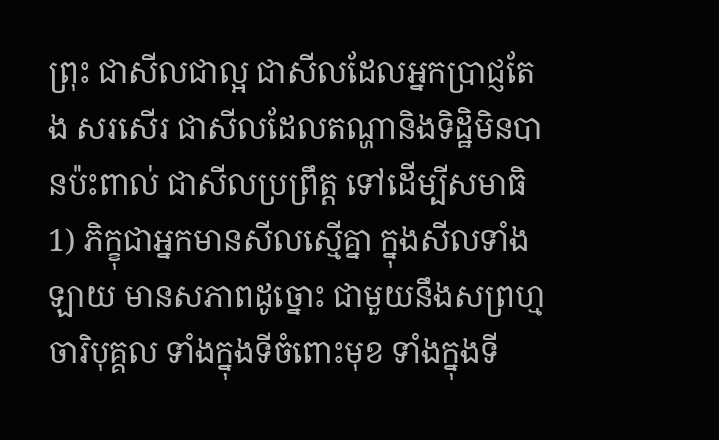ព្រុះ ជាសីលជាល្អ ជាសីលដែលអ្នកប្រាជ្ញតែង សរសើរ ជាសីលដែលតណ្ហានិងទិដ្ឋិមិនបានប៉ះពាល់ ជាសីលប្រព្រឹត្ដ ទៅដើម្បីសមាធិ1) ភិក្ខុជាអ្នកមានសីលស្មើគ្នា ក្នុងសីលទាំងឡាយ មានសភាពដូច្នោះ ជាមួយនឹងសព្រហ្មចារិបុគ្គល ទាំងក្នុងទីចំពោះមុខ ទាំងក្នុងទី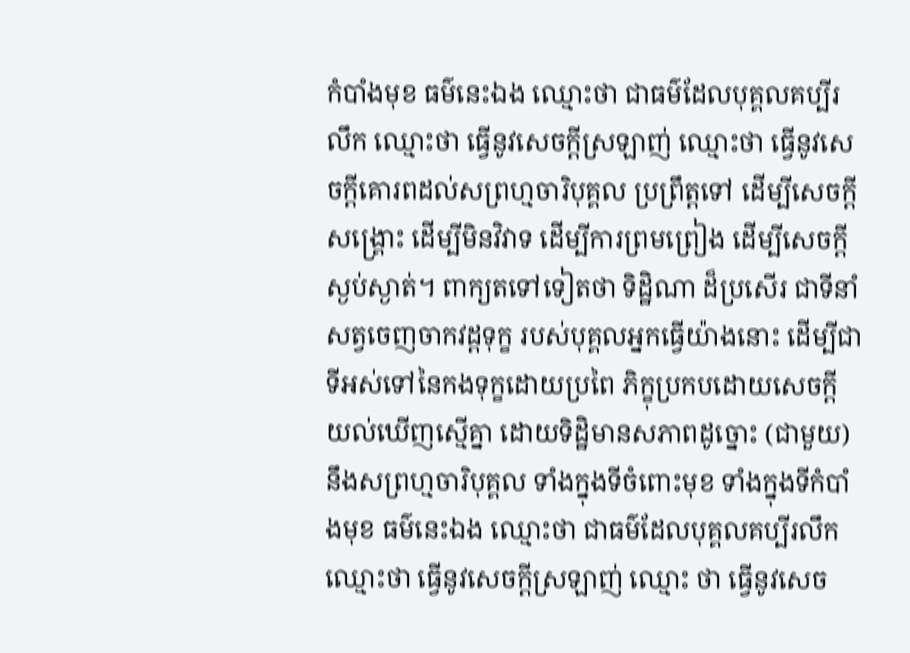កំបាំងមុខ ធម៌នេះឯង ឈ្មោះថា ជាធម៌ដែលបុគ្គលគប្បីរលឹក ឈ្មោះថា ធ្វើនូវសេចក្ដីស្រឡាញ់ ឈ្មោះថា ធ្វើនូវសេចក្ដីគោរពដល់សព្រហ្មចារិបុគ្គល ប្រព្រឹត្ដទៅ ដើម្បីសេចក្ដីសង្គ្រោះ ដើម្បីមិនវិវាទ ដើម្បីការព្រមព្រៀង ដើម្បីសេចក្ដីស្ងប់ស្ងាត់។ ពាក្យតទៅទៀតថា ទិដ្ឋិណា ដ៏ប្រសើរ ជាទីនាំសត្វចេញចាកវដ្ដទុក្ខ របស់បុគ្គលអ្នកធ្វើយ៉ាងនោះ ដើម្បីជាទីអស់ទៅនៃកងទុក្ខដោយប្រពៃ ភិក្ខុប្រកបដោយសេចក្ដីយល់ឃើញស្មើគ្នា ដោយទិដ្ឋិមានសភាពដូច្នោះ (ជាមួយ)នឹងសព្រហ្មចារិបុគ្គល ទាំងក្នុងទីចំពោះមុខ ទាំងក្នុងទីកំបាំងមុខ ធម៌នេះឯង ឈ្មោះថា ជាធម៌ដែលបុគ្គលគប្បីរលឹក ឈ្មោះថា ធ្វើនូវសេចក្ដីស្រឡាញ់ ឈ្មោះ ថា ធ្វើនូវសេច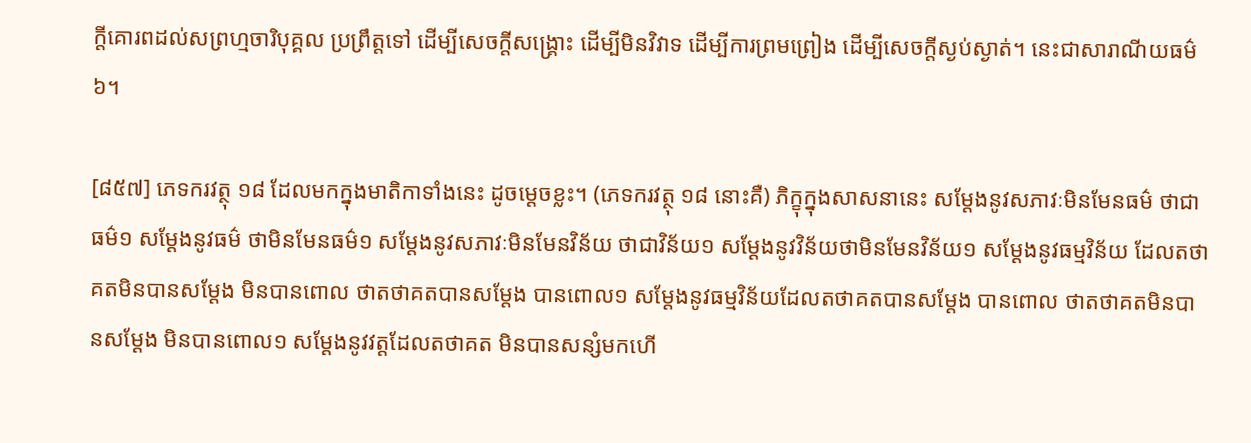ក្ដីគោរពដល់សព្រហ្មចារិបុគ្គល ប្រព្រឹត្ដទៅ ដើម្បីសេចក្ដីសង្គ្រោះ ដើម្បីមិនវិវាទ ដើម្បីការព្រមព្រៀង ដើម្បីសេចក្ដីស្ងប់ស្ងាត់។ នេះជាសារាណីយធម៌៦។

[៨៥៧] ភេទករវត្ថុ ១៨ ដែលមកក្នុងមាតិកាទាំងនេះ ដូចម្ដេចខ្លះ។ (ភេទករវត្ថុ ១៨ នោះគឺ) ភិក្ខុក្នុងសាសនានេះ សម្ដែងនូវសភាវៈមិនមែនធម៌ ថាជាធម៌១ សម្ដែងនូវធម៌ ថាមិនមែនធម៌១ សម្ដែងនូវសភាវៈមិនមែនវិន័យ ថាជាវិន័យ១ សម្ដែងនូវវិន័យថាមិនមែនវិន័យ១ សម្ដែងនូវធម្មវិន័យ ដែលតថាគតមិនបានសម្ដែង មិនបានពោល ថាតថាគតបានសម្ដែង បានពោល១ សម្ដែងនូវធម្មវិន័យដែលតថាគតបានសម្ដែង បានពោល ថាតថាគតមិនបានសម្ដែង មិនបានពោល១ សម្ដែងនូវវត្ដដែលតថាគត មិនបានសន្សំមកហើ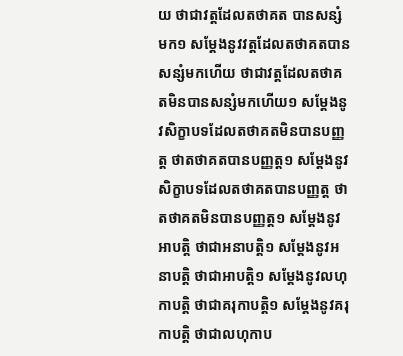យ ថាជាវត្ដដែលតថាគត បានសន្សំមក១ សម្ដែងនូវវត្ដដែលតថាគតបានសន្សំមកហើយ ថាជាវត្ដដែលតថាគតមិនបានសន្សំមកហើយ១ សម្ដែងនូវសិក្ខាបទដែលតថាគតមិនបានបញ្ញត្ដ ថាតថាគតបានបញ្ញត្ដ១ សម្ដែងនូវសិក្ខាបទដែលតថាគតបានបញ្ញត្ដ ថាតថាគតមិនបានបញ្ញត្ដ១ សម្ដែងនូវអាបត្ដិ ថាជាអនាបត្ដិ១ សម្ដែងនូវអនាបត្ដិ ថាជាអាបត្ដិ១ សម្ដែងនូវលហុកាបត្ដិ ថាជាគរុកាបត្ដិ១ សម្ដែងនូវគរុកាបត្ដិ ថាជាលហុកាប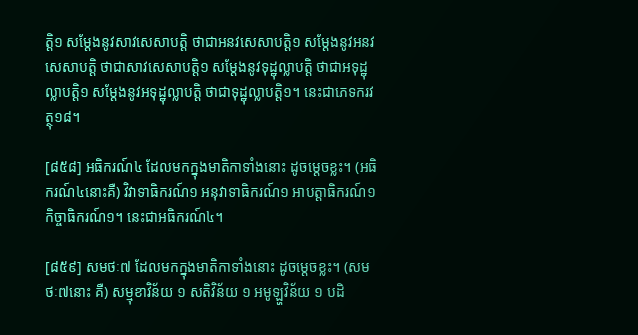ត្ដិ១ សម្ដែងនូវសាវសេសាបត្ដិ ថាជាអនវសេសាបត្ដិ១ សម្ដែងនូវអនវសេសាបត្ដិ ថាជាសាវសេសាបត្ដិ១ សម្ដែងនូវទុដ្ឋុល្លាបត្ដិ ថាជាអទុដ្ឋុល្លាបត្ដិ១ សម្ដែងនូវអទុដ្ឋុល្លាបត្ដិ ថាជាទុដ្ឋុល្លាបត្ដិ១។ នេះជាភេទករវត្ថុ១៨។

[៨៥៨] អធិករណ៍៤ ដែលមកក្នុងមាតិកាទាំងនោះ ដូចម្ដេចខ្លះ។ (អធិករណ៍៤នោះគឺ) វិវាទាធិករណ៍១ អនុវាទាធិករណ៍១ អាបត្ដាធិករណ៍១ កិច្ចាធិករណ៍១។ នេះជាអធិករណ៍៤។

[៨៥៩] សមថៈ៧ ដែលមកក្នុងមាតិកាទាំងនោះ ដូចម្ដេចខ្លះ។ (សមថៈ៧នោះ គឺ) សម្មុខាវិន័យ ១ សតិវិន័យ ១ អមូឡ្ហវិន័យ ១ បដិ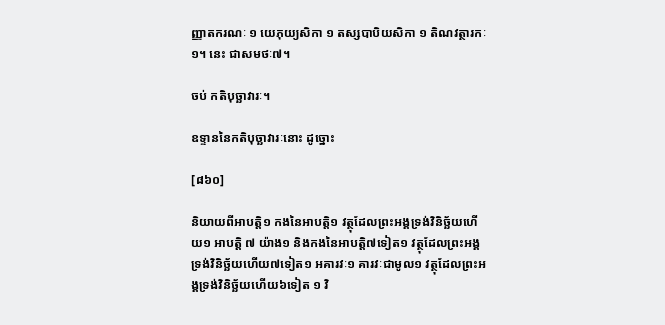ញ្ញាតករណៈ ១ យេភុយ្យសិកា ១ តស្សបាបិយសិកា ១ តិណវត្ថារកៈ១។ នេះ ជាសមថៈ៧។

ចប់ កតិបុច្ឆាវារៈ។

ឧទ្ទាននៃកតិបុច្ឆាវារៈនោះ ដូច្នោះ

[៨៦០]

និយាយពីអាបត្ដិ១ កងនៃអាបត្ដិ១ វត្ថុដែលព្រះអង្គទ្រង់វិនិច្ឆ័យហើយ១ អាបត្ដិ ៧ យ៉ាង១ និងកងនៃអាបត្ដិ៧ទៀត១ វត្ថុដែលព្រះអង្គទ្រង់វិនិច្ឆ័យហើយ៧ទៀត១ អគារវៈ១ គារវៈជាមូល១ វត្ថុដែលព្រះអង្គទ្រង់វិនិច្ឆ័យហើយ៦ទៀត ១ វិ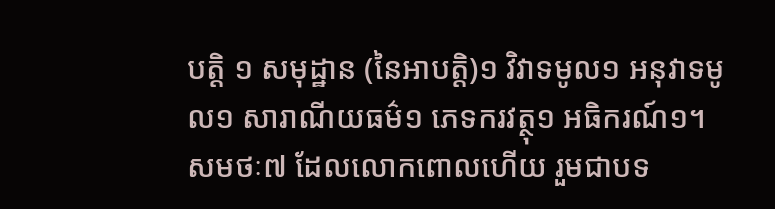បត្ដិ ១ សមុដ្ឋាន (នៃអាបត្ដិ)១ វិវាទមូល១ អនុវាទមូល១ សារាណីយធម៌១ ភេទករវត្ថុ១ អធិករណ៍១។ សមថៈ៧ ដែលលោកពោលហើយ រួមជាបទ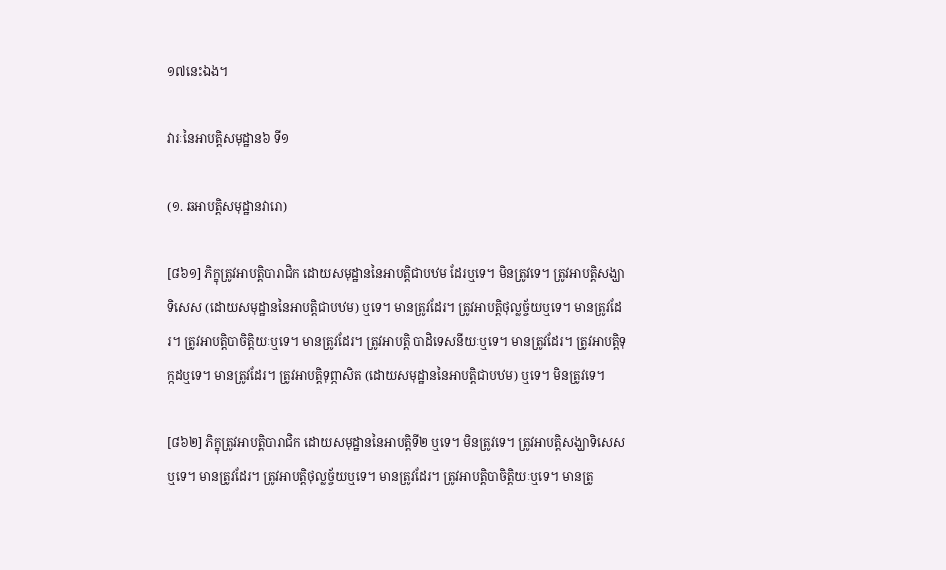១៧នេះឯង។

វារៈនៃអាបត្ដិសមុដ្ឋាន៦ ទី១

(១. ឆអាបត្តិសមុដ្ឋានវារោ)

[៨៦១] ភិក្ខុត្រូវអាបត្ដិបារាជិក ដោយសមុដ្ឋាននៃអាបត្ដិជាបឋម ដែរឬទេ។ មិនត្រូវទេ។ ត្រូវអាបត្ដិសង្ឃាទិសេស (ដោយសមុដ្ឋាននៃអាបត្ដិជាបឋម) ឬទេ។ មានត្រូវដែរ។ ត្រូវអាបត្ដិថុល្លច្ច័យឬទេ។ មានត្រូវដែរ។ ត្រូវអាបត្ដិបាចិត្ដិយៈឬទេ។ មានត្រូវដែរ។ ត្រូវអាបត្ដិ បាដិទេសនីយៈឬទេ។ មានត្រូវដែរ។ ត្រូវអាបត្ដិទុក្កដឬទេ។ មានត្រូវដែរ។ ត្រូវអាបត្ដិទុព្ភាសិត (ដោយសមុដ្ឋាននៃអាបត្ដិជាបឋម) ឬទេ។ មិនត្រូវទេ។

[៨៦២] ភិក្ខុត្រូវអាបត្ដិបារាជិក ដោយសមុដ្ឋាននៃអាបត្ដិទី២ ឬទេ។ មិនត្រូវទេ។ ត្រូវអាបត្ដិសង្ឃាទិសេសឬទេ។ មានត្រូវដែរ។ ត្រូវអាបត្ដិថុល្លច្ច័យឬទេ។ មានត្រូវដែរ។ ត្រូវអាបត្ដិបាចិត្ដិយៈឬទេ។ មានត្រូ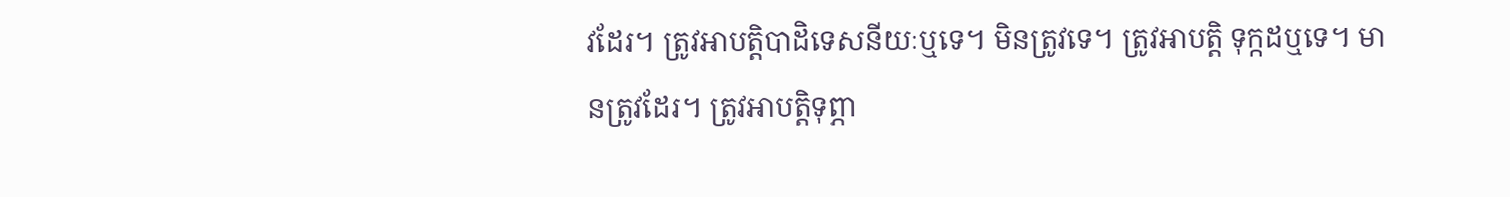វដែរ។ ត្រូវអាបត្ដិបាដិទេសនីយៈឬទេ។ មិនត្រូវទេ។ ត្រូវអាបត្ដិ ទុក្កដឬទេ។ មានត្រូវដែរ។ ត្រូវអាបត្ដិទុព្ភា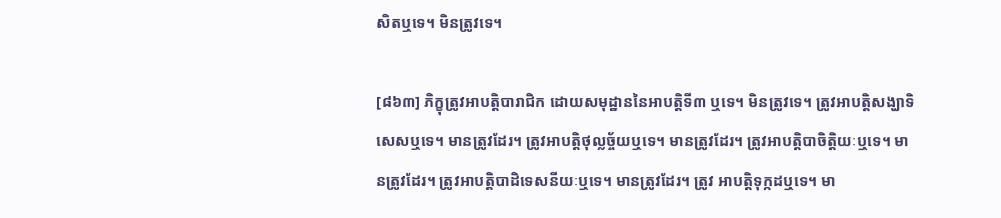សិតឬទេ។ មិនត្រូវទេ។

[៨៦៣] ភិក្ខុត្រូវអាបត្ដិបារាជិក ដោយសមុដ្ឋាននៃអាបត្ដិទី៣ ឬទេ។ មិនត្រូវទេ។ ត្រូវអាបត្ដិសង្ឃាទិសេសឬទេ។ មានត្រូវដែរ។ ត្រូវអាបត្ដិថុល្លច្ច័យឬទេ។ មានត្រូវដែរ។ ត្រូវអាបត្ដិបាចិត្ដិយៈឬទេ។ មានត្រូវដែរ។ ត្រូវអាបត្ដិបាដិទេសនីយៈឬទេ។ មានត្រូវដែរ។ ត្រូវ អាបត្ដិទុក្កដឬទេ។ មា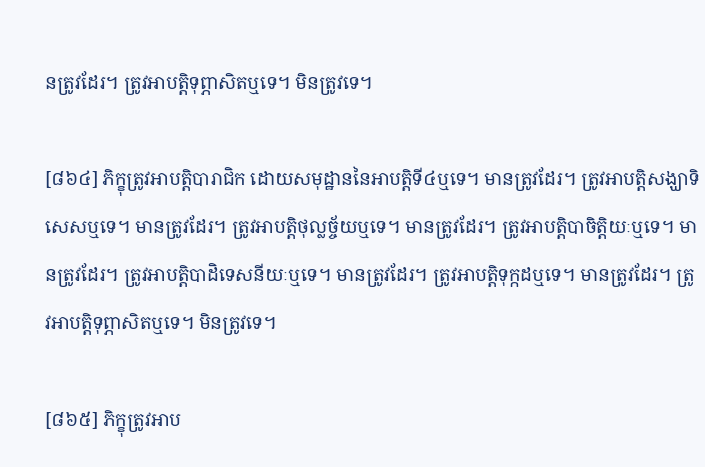នត្រូវដែរ។ ត្រូវអាបត្ដិទុព្ភាសិតឬទេ។ មិនត្រូវទេ។

[៨៦៤] ភិក្ខុត្រូវអាបត្ដិបារាជិក ដោយសមុដ្ឋាននៃអាបត្ដិទី៤ឬទេ។ មានត្រូវដែរ។ ត្រូវអាបត្ដិសង្ឃាទិសេសឬទេ។ មានត្រូវដែរ។ ត្រូវអាបត្ដិថុល្លច្ច័យឬទេ។ មានត្រូវដែរ។ ត្រូវអាបត្ដិបាចិត្ដិយៈឬទេ។ មានត្រូវដែរ។ ត្រូវអាបត្ដិបាដិទេសនីយៈឬទេ។ មានត្រូវដែរ។ ត្រូវអាបត្ដិទុក្កដឬទេ។ មានត្រូវដែរ។ ត្រូវអាបត្ដិទុព្ភាសិតឬទេ។ មិនត្រូវទេ។

[៨៦៥] ភិក្ខុត្រូវអាប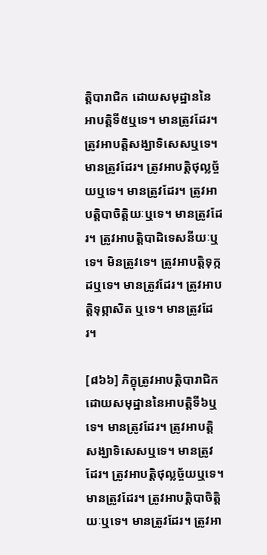ត្ដិបារាជិក ដោយសមុដ្ឋាននៃអាបត្ដិទី៥ឬទេ។ មានត្រូវដែរ។ ត្រូវអាបត្ដិសង្ឃាទិសេសឬទេ។ មានត្រូវដែរ។ ត្រូវអាបត្ដិថុល្លច្ច័យឬទេ។ មានត្រូវដែរ។ ត្រូវអាបត្ដិបាចិត្ដិយៈឬទេ។ មានត្រូវដែរ។ ត្រូវអាបត្ដិបាដិទេសនីយៈឬទេ។ មិនត្រូវទេ។ ត្រូវអាបត្ដិទុក្កដឬទេ។ មានត្រូវដែរ។ ត្រូវអាបត្ដិទុព្ភាសិត ឬទេ។ មានត្រូវដែរ។

[៨៦៦] ភិក្ខុត្រូវអាបត្ដិបារាជិក ដោយសមុដ្ឋាននៃអាបត្ដិទី៦ឬទេ។ មានត្រូវដែរ។ ត្រូវអាបត្ដិសង្ឃាទិសេសឬទេ។ មានត្រូវដែរ។ ត្រូវអាបត្ដិថុល្លច្ច័យឬទេ។ មានត្រូវដែរ។ ត្រូវអាបត្ដិបាចិត្ដិយៈឬទេ។ មានត្រូវដែរ។ ត្រូវអា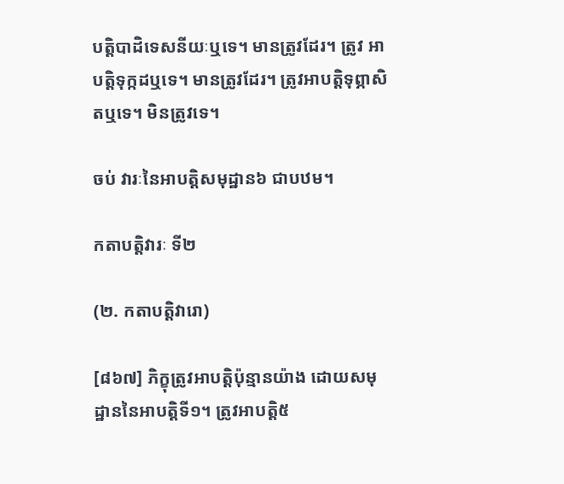បត្ដិបាដិទេសនីយៈឬទេ។ មានត្រូវដែរ។ ត្រូវ អាបត្ដិទុក្កដឬទេ។ មានត្រូវដែរ។ ត្រូវអាបត្ដិទុព្ភាសិតឬទេ។ មិនត្រូវទេ។

ចប់ វារៈនៃអាបត្ដិសមុដ្ឋាន៦ ជាបឋម។

កតាបត្ដិវារៈ ទី២

(២. កតាបត្តិវារោ)

[៨៦៧] ភិក្ខុត្រូវអាបត្ដិប៉ុន្មានយ៉ាង ដោយសមុដ្ឋាននៃអាបត្ដិទី១។ ត្រូវអាបត្ដិ៥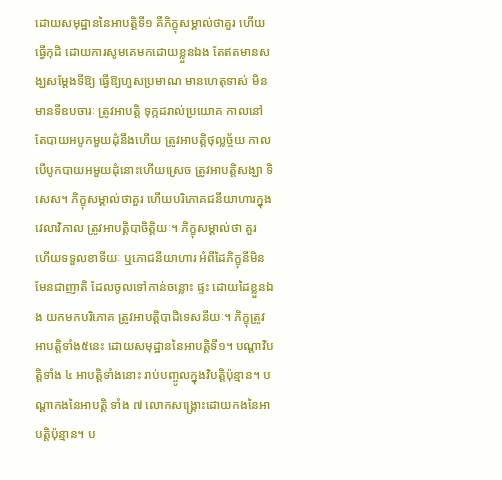ដោយសមុដ្ឋាននៃអាបត្ដិទី១ គឺភិក្ខុសម្គាល់ថាគួរ ហើយធ្វើកុដិ ដោយការសូមគេមកដោយខ្លួនឯង តែឥតមានសង្ឃសម្ដែងទីឱ្យ ធ្វើឱ្យហួសប្រមាណ មានហេតុទាស់ មិនមានទីឧបចារៈ ត្រូវអាបត្ដិ ទុក្កដរាល់ប្រយោគ កាលនៅតែបាយអបូកមួយដុំនឹងហើយ ត្រូវអាបត្ដិថុល្លច្ច័យ កាលបើបូកបាយអមួយដុំនោះហើយស្រេច ត្រូវអាបត្ដិសង្ឃា ទិសេស។ ភិក្ខុសម្គាល់ថាគួរ ហើយបរិភោគជនីយាហារក្នុងវេលាវិកាល ត្រូវអាបត្ដិបាចិត្ដិយៈ។ ភិក្ខុសម្គាល់ថា គួរ ហើយទទួលខាទីយៈ ឬភោជនីយាហារ អំពីដៃភិក្ខុនីមិនមែនជាញាតិ ដែលចូលទៅកាន់ចន្លោះ ផ្ទះ ដោយដៃខ្លួនឯង យកមកបរិភោគ ត្រូវអាបត្ដិបាដិទេសនីយៈ។ ភិក្ខុត្រូវអាបត្ដិទាំង៥នេះ ដោយសមុដ្ឋាននៃអាបត្ដិទី១។ បណ្ដាវិបត្ដិទាំង ៤ អាបត្ដិទាំងនោះ រាប់បញ្ចូលក្នុងវិបត្ដិប៉ុន្មាន។ បណ្ដាកងនៃអាបត្ដិ ទាំង ៧ លោកសង្គ្រោះដោយកងនៃអាបត្ដិប៉ុន្មាន។ ប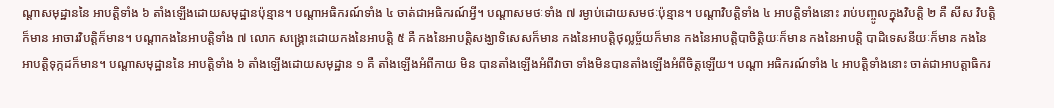ណ្ដាសមុដ្ឋាននៃ អាបត្ដិទាំង ៦ តាំងឡើងដោយសមុដ្ឋានប៉ុន្មាន។ បណ្ដាអធិករណ៍ទាំង ៤ ចាត់ជាអធិករណ៍អ្វី។ បណ្ដាសមថៈទាំង ៧ រម្ងាប់ដោយសមថៈប៉ុន្មាន។ បណ្ដាវិបត្ដិទាំង ៤ អាបត្ដិទាំងនោះ រាប់បញ្ចូលក្នុងវិបត្ដិ ២ គឺ សីស វិបត្ដិក៏មាន អាចារវិបត្ដិក៏មាន។ បណ្ដាកងនៃអាបត្ដិទាំង ៧ លោក សង្គ្រោះដោយកងនៃអាបត្ដិ ៥ គឺ កងនៃអាបត្ដិសង្ឃាទិសេសក៏មាន កងនៃអាបត្ដិថុល្លច្ច័យក៏មាន កងនៃអាបត្ដិបាចិត្ដិយៈក៏មាន កងនៃអាបត្ដិ បាដិទេសនីយៈក៏មាន កងនៃអាបត្ដិទុក្កដក៏មាន។ បណ្ដាសមុដ្ឋាននៃ អាបត្ដិទាំង ៦ តាំងឡើងដោយសមុដ្ឋាន ១ គឺ តាំងឡើងអំពីកាយ មិន បានតាំងឡើងអំពីវាចា ទាំងមិនបានតាំងឡើងអំពីចិត្ដឡើយ។ បណ្ដា អធិករណ៍ទាំង ៤ អាបត្ដិទាំងនោះ ចាត់ជាអាបត្ដាធិករ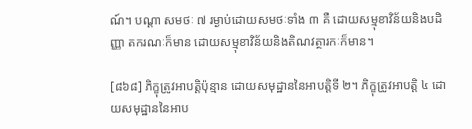ណ៍។ បណ្ដា សមថៈ ៧ រម្ងាប់ដោយសមថៈទាំង ៣ គឺ ដោយសម្មុខាវិន័យនិងបដិញ្ញា តករណៈក៏មាន ដោយសម្មុខាវិន័យនិងតិណវត្ថារកៈក៏មាន។

[៨៦៨] ភិក្ខុត្រូវអាបត្ដិប៉ុន្មាន ដោយសមុដ្ឋាននៃអាបត្ដិទី ២។ ភិក្ខុត្រូវអាបត្ដិ ៤ ដោយសមុដ្ឋាននៃអាប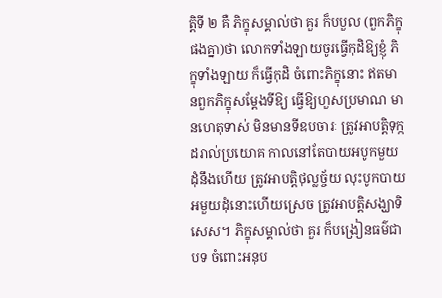ត្ដិទី ២ គឺ ភិក្ខុសម្គាល់ថា គួរ ក៏បបួល (ពួកភិក្ខុផងគ្នា)ថា លោកទាំងឡាយចូរធ្វើកុដិឱ្យខ្ញុំ ភិក្ខុទាំងឡាយ ក៏ធ្វើកុដិ ចំពោះភិក្ខុនោះ ឥតមានពួកភិក្ខុសម្ដែងទីឱ្យ ធ្វើឱ្យហួសប្រមាណ មានហេតុទាស់ មិនមានទីឧបចារៈ ត្រូវអាបត្ដិទុក្កដរាល់ប្រយោគ កាលនៅតែបាយអបូកមួយដុំនឹងហើយ ត្រូវអាបត្ដិថុល្លច្ច័យ លុះបូកបាយអមួយដុំនោះហើយស្រេច ត្រូវអាបត្ដិសង្ឃាទិសេស។ ភិក្ខុសម្គាល់ថា គួរ ក៏បង្រៀនធម៌ជាបទ ចំពោះអនុប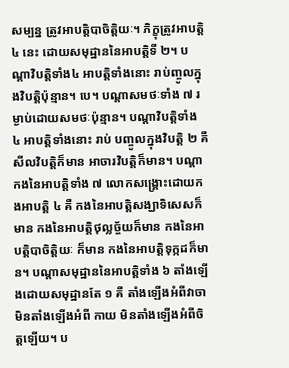សម្បន្ន ត្រូវអាបត្ដិបាចិត្ដិយៈ។ ភិក្ខុត្រូវអាបត្ដិ ៤ នេះ ដោយសមុដ្ឋាននៃអាបត្ដិទី ២។ បណ្ដាវិបត្ដិទាំង៤ អាបត្ដិទាំងនោះ រាប់ញ្ចូលក្នុងវិបត្ដិប៉ុន្មាន។ បេ។ បណ្ដាសមថៈទាំង ៧ រម្ងាប់ដោយសមថៈប៉ុន្មាន។ បណ្ដាវិបត្ដិទាំង ៤ អាបត្ដិទាំងនោះ រាប់ បញ្ចូលក្នុងវិបត្ដិ ២ គឺ សីលវិបត្ដិក៏មាន អាចារវិបត្ដិក៏មាន។ បណ្ដា កងនៃអាបត្ដិទាំង ៧ លោកសង្គ្រោះដោយកងអាបត្ដិ ៤ គឺ កងនៃអាបត្ដិសង្ឃាទិសេសក៏មាន កងនៃអាបត្ដិថុល្លច្ច័យក៏មាន កងនៃអាបត្ដិបាចិត្ដិយៈ ក៏មាន កងនៃអាបត្ដិទុក្កដក៏មាន។ បណ្ដាសមុដ្ឋាននៃអាបត្ដិទាំង ៦ តាំងឡើងដោយសមុដ្ឋានតែ ១ គឺ តាំងឡើងអំពីវាចា មិនតាំងឡើងអំពី កាយ មិនតាំងឡើងអំពីចិត្ដឡើយ។ ប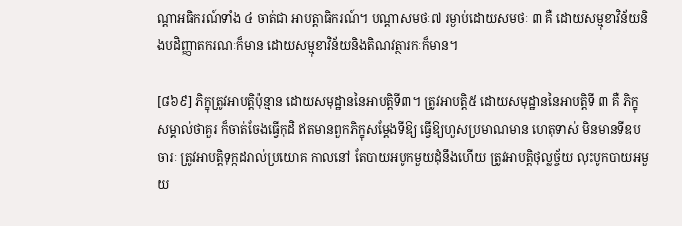ណ្ដាអធិករណ៍ទាំង ៤ ចាត់ជា អាបត្ដាធិករណ៍។ បណ្ដាសមថៈ៧ រម្ងាប់ដោយសមថៈ ៣ គឺ ដោយសម្មុខាវិន័យនិងបដិញ្ញាតករណៈក៏មាន ដោយសម្មុខាវិន័យនិងតិណវត្ថារកៈក៏មាន។

[៨៦៩] ភិក្ខុត្រូវអាបត្ដិប៉ុន្មាន ដោយសមុដ្ឋាននៃអាបត្ដិទី៣។ ត្រូវអាបត្ដិ៥ ដោយសមុដ្ឋាននៃអាបត្ដិទី ៣ គឺ ភិក្ខុសម្គាល់ថាគួរ ក៏ចាត់ចែងធ្វើកុដិ ឥតមានពួកភិក្ខុសម្ដែងទីឱ្យ ធ្វើឱ្យហួសប្រមាណមាន ហេតុទាស់ មិនមានទីឧបចារៈ ត្រូវអាបត្ដិទុក្កដរាល់ប្រយោគ កាលនៅ តែបាយអបូកមួយដុំនឹងហើយ ត្រូវអាបត្ដិថុល្លច្ច័យ លុះបូកបាយអមួយ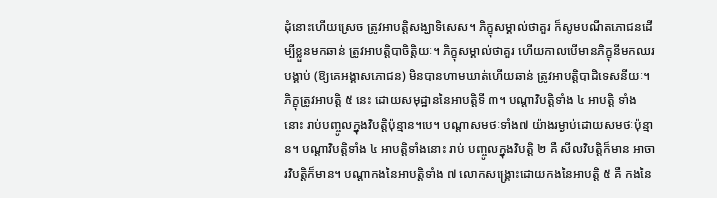ដុំនោះហើយស្រេច ត្រូវអាបត្ដិសង្ឃាទិសេស។ ភិក្ខុសម្គាល់ថាគួរ ក៏សូមបណីតភោជនដើម្បីខ្លួនមកឆាន់ ត្រូវអាបត្ដិបាចិត្ដិយៈ។ ភិក្ខុសម្គាល់ថាគួរ ហើយកាលបើមានភិក្ខុនីមកឈរបង្គាប់ (ឱ្យគេអង្គាសភោជន) មិនបានហាមឃាត់ហើយឆាន់ ត្រូវអាបត្ដិបាដិទេសនីយៈ។ ភិក្ខុត្រូវអាបត្ដិ ៥ នេះ ដោយសមុដ្ឋាននៃអាបត្ដិទី ៣។ បណ្ដាវិបត្ដិទាំង ៤ អាបត្ដិ ទាំងនោះ រាប់បញ្ចូលក្នុងវិបត្ដិប៉ុន្មាន។បេ។ បណ្ដាសមថៈទាំង៧ យ៉ាងរម្ងាប់ដោយសមថៈប៉ុន្មាន។ បណ្ដាវិបត្ដិទាំង ៤ អាបត្ដិទាំងនោះ រាប់ បញ្ចូលក្នុងវិបត្ដិ ២ គឺ សីលវិបត្ដិក៏មាន អាចារវិបត្ដិក៏មាន។ បណ្ដាកងនៃអាបត្ដិទាំង ៧ លោកសង្គ្រោះដោយកងនៃអាបត្ដិ ៥ គឺ កងនៃ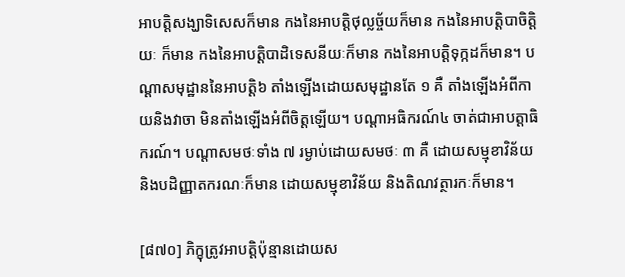អាបត្ដិសង្ឃាទិសេសក៏មាន កងនៃអាបត្ដិថុល្លច្ច័យក៏មាន កងនៃអាបត្ដិបាចិត្ដិយៈ ក៏មាន កងនៃអាបត្ដិបាដិទេសនីយៈក៏មាន កងនៃអាបត្ដិទុក្កដក៏មាន។ បណ្ដាសមុដ្ឋាននៃអាបត្ដិ៦ តាំងឡើងដោយសមុដ្ឋានតែ ១ គឺ តាំងឡើងអំពីកាយនិងវាចា មិនតាំងឡើងអំពីចិត្ដឡើយ។ បណ្ដាអធិករណ៍៤ ចាត់ជាអាបត្ដាធិករណ៍។ បណ្ដាសមថៈទាំង ៧ រម្ងាប់ដោយសមថៈ ៣ គឺ ដោយសម្មុខាវិន័យនិងបដិញ្ញាតករណៈក៏មាន ដោយសម្មុខាវិន័យ និងតិណវត្ថារកៈក៏មាន។

[៨៧០] ភិក្ខុត្រូវអាបត្ដិប៉ុន្មានដោយស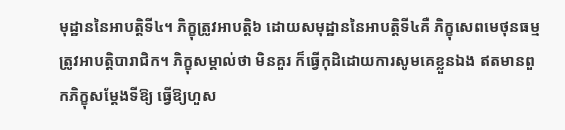មុដ្ឋាននៃអាបត្ដិទី៤។ ភិក្ខុត្រូវអាបត្ដិ៦ ដោយសមុដ្ឋាននៃអាបត្ដិទី៤គឺ ភិក្ខុសេពមេថុនធម្ម ត្រូវអាបត្ដិបារាជិក។ ភិក្ខុសម្គាល់ថា មិនគួរ ក៏ធ្វើកុដិដោយការសូមគេខ្លួនឯង ឥតមានពួកភិក្ខុសម្ដែងទីឱ្យ ធ្វើឱ្យហួស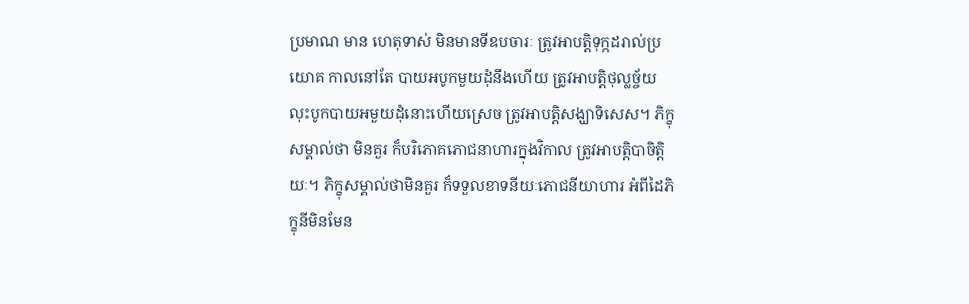ប្រមាណ មាន ហេតុទាស់ មិនមានទីឧបចារៈ ត្រូវអាបត្ដិទុក្កដរាល់ប្រយោគ កាលនៅតែ បាយអបូកមួយដុំនឹងហើយ ត្រូវអាបត្ដិថុល្លច្ច័យ លុះបូកបាយអមួយដុំនោះហើយស្រេច ត្រូវអាបត្ដិសង្ឃាទិសេស។ ភិក្ខុសម្គាល់ថា មិនគួរ ក៏បរិភោគភោជនាហារក្នុងវិកាល ត្រូវអាបត្ដិបាចិត្ដិយៈ។ ភិក្ខុសម្គាល់ថាមិនគួរ ក៏ទទួលខាទនីយៈភោជនីយាហារ អំពីដៃភិក្ខុនីមិនមែន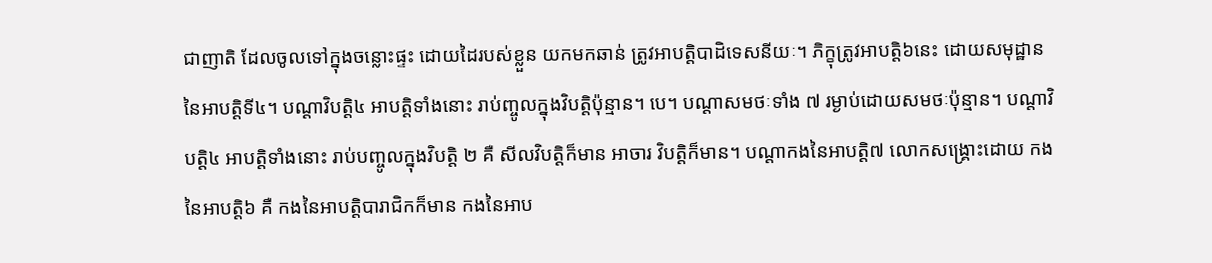ជាញាតិ ដែលចូលទៅក្នុងចន្លោះផ្ទះ ដោយដៃរបស់ខ្លួន យកមកឆាន់ ត្រូវអាបត្ដិបាដិទេសនីយៈ។ ភិក្ខុត្រូវអាបត្ដិ៦នេះ ដោយសមុដ្ឋាននៃអាបត្ដិទី៤។ បណ្ដាវិបត្ដិ៤ អាបត្ដិទាំងនោះ រាប់ញ្ចូលក្នុងវិបត្ដិប៉ុន្មាន។ បេ។ បណ្ដាសមថៈទាំង ៧ រម្ងាប់ដោយសមថៈប៉ុន្មាន។ បណ្ដាវិបត្ដិ៤ អាបត្ដិទាំងនោះ រាប់បញ្ចូលក្នុងវិបត្ដិ ២ គឺ សីលវិបត្ដិក៏មាន អាចារ វិបត្ដិក៏មាន។ បណ្ដាកងនៃអាបត្ដិ៧ លោកសង្គ្រោះដោយ កងនៃអាបត្ដិ៦ គឺ កងនៃអាបត្ដិបារាជិកក៏មាន កងនៃអាប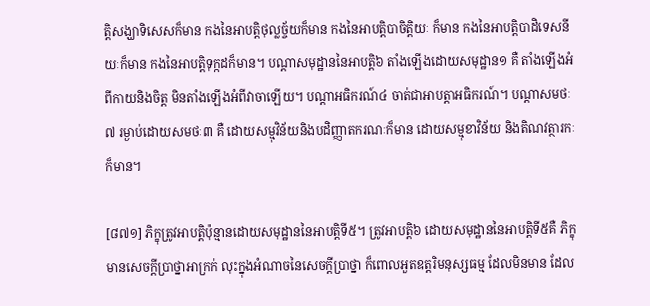ត្ដិសង្ឃាទិសេសក៏មាន កងនៃអាបត្ដិថុល្លច្ច័យក៏មាន កងនៃអាបត្ដិបាចិត្ដិយៈ ក៏មាន កងនៃអាបត្ដិបាដិទេសនីយៈក៏មាន កងនៃអាបត្ដិទុក្កដក៏មាន។ បណ្ដាសមុដ្ឋាននៃអាបត្ដិ៦ តាំងឡើងដោយសមុដ្ឋាន១ គឺ តាំងឡើងអំពីកាយនិងចិត្ដ មិនតាំងឡើងអំពីវាចាឡើយ។ បណ្ដាអធិករណ៍៤ ចាត់ជាអាបត្ដាអធិករណ៍។ បណ្ដាសមថៈ៧ រម្ងាប់ដោយសមថៈ៣ គឺ ដោយសម្មុវិន័យនិងបដិញ្ញាតករណៈក៏មាន ដោយសម្មុខាវិន័យ និងតិណវត្ថារកៈក៏មាន។

[៨៧១] ភិក្ខុត្រូវអាបត្ដិប៉ុន្មានដោយសមុដ្ឋាននៃអាបត្ដិទី៥។ ត្រូវអាបត្ដិ៦ ដោយសមុដ្ឋាននៃអាបត្ដិទី៥គឺ ភិក្ខុមានសេចក្ដីប្រាថ្នាអាក្រក់ លុះក្នុងអំណាចនៃសេចក្ដីប្រាថ្នា ក៏ពោលអួតឧត្ដរិមនុស្សធម្ម ដែលមិនមាន ដែល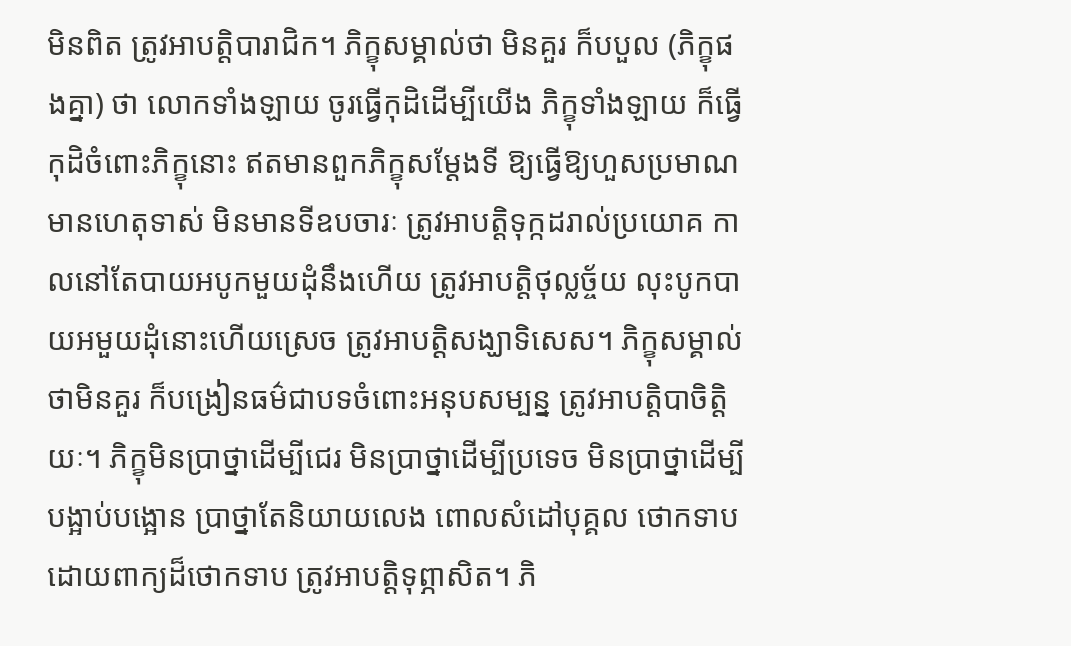មិនពិត ត្រូវអាបត្ដិបារាជិក។ ភិក្ខុសម្គាល់ថា មិនគួរ ក៏បបួល (ភិក្ខុផងគ្នា) ថា លោកទាំងឡាយ ចូរធ្វើកុដិដើម្បីយើង ភិក្ខុទាំងឡាយ ក៏ធ្វើកុដិចំពោះភិក្ខុនោះ ឥតមានពួកភិក្ខុសម្ដែងទី ឱ្យធ្វើឱ្យហួសប្រមាណ មានហេតុទាស់ មិនមានទីឧបចារៈ ត្រូវអាបត្ដិទុក្កដរាល់ប្រយោគ កាលនៅតែបាយអបូកមួយដុំនឹងហើយ ត្រូវអាបត្ដិថុល្លច្ច័យ លុះបូកបាយអមួយដុំនោះហើយស្រេច ត្រូវអាបត្ដិសង្ឃាទិសេស។ ភិក្ខុសម្គាល់ថាមិនគួរ ក៏បង្រៀនធម៌ជាបទចំពោះអនុបសម្បន្ន ត្រូវអាបត្ដិបាចិត្ដិយៈ។ ភិក្ខុមិនប្រាថ្នាដើម្បីជេរ មិនប្រាថ្នាដើម្បីប្រទេច មិនប្រាថ្នាដើម្បីបង្អាប់បង្អោន ប្រាថ្នាតែនិយាយលេង ពោលសំដៅបុគ្គល ថោកទាបដោយពាក្យដ៏ថោកទាប ត្រូវអាបត្ដិទុព្ភាសិត។ ភិ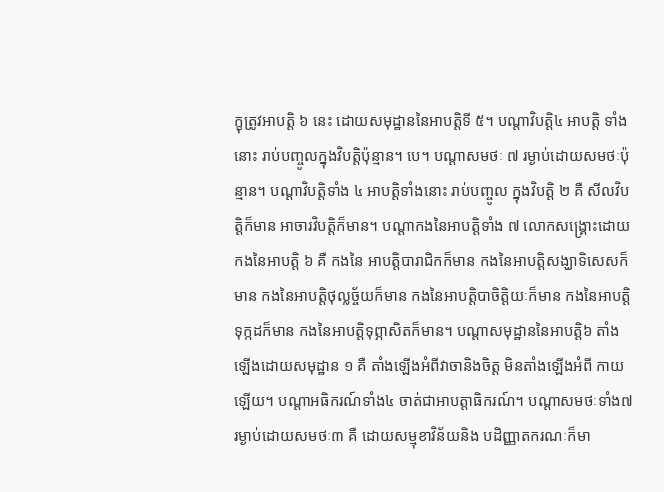ក្ខុត្រូវអាបត្ដិ ៦ នេះ ដោយសមុដ្ឋាននៃអាបត្ដិទី ៥។ បណ្ដាវិបត្ដិ៤ អាបត្ដិ ទាំងនោះ រាប់បញ្ចូលក្នុងវិបត្ដិប៉ុន្មាន។ បេ។ បណ្ដាសមថៈ ៧ រម្ងាប់ដោយសមថៈប៉ុន្មាន។ បណ្ដាវិបត្ដិទាំង ៤ អាបត្ដិទាំងនោះ រាប់បញ្ចូល ក្នុងវិបត្ដិ ២ គឺ សីលវិបត្ដិក៏មាន អាចារវិបត្ដិក៏មាន។ បណ្ដាកងនៃអាបត្ដិទាំង ៧ លោកសង្គ្រោះដោយកងនៃអាបត្ដិ ៦ គឺ កងនៃ អាបត្ដិបារាជិកក៏មាន កងនៃអាបត្ដិសង្ឃាទិសេសក៏មាន កងនៃអាបត្ដិថុល្លច្ច័យក៏មាន កងនៃអាបត្ដិបាចិត្ដិយៈក៏មាន កងនៃអាបត្ដិទុក្កដក៏មាន កងនៃអាបត្ដិទុព្ភាសិតក៏មាន។ បណ្ដាសមុដ្ឋាននៃអាបត្ដិ៦ តាំងឡើងដោយសមុដ្ឋាន ១ គឺ តាំងឡើងអំពីវាចានិងចិត្ដ មិនតាំងឡើងអំពី កាយឡើយ។ បណ្ដាអធិករណ៍ទាំង៤ ចាត់ជាអាបត្ដាធិករណ៍។ បណ្ដាសមថៈទាំង៧ រម្ងាប់ដោយសមថៈ៣ គឺ ដោយសម្មុខាវិន័យនិង បដិញ្ញាតករណៈក៏មា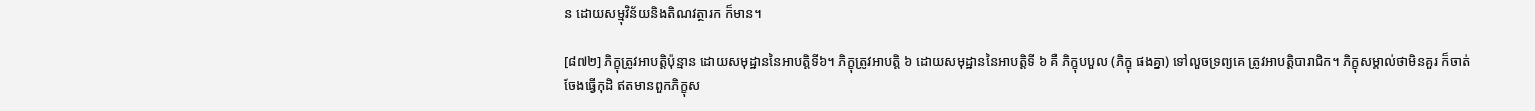ន ដោយសម្មុវិន័យនិងតិណវត្ថារក ក៏មាន។

[៨៧២] ភិក្ខុត្រូវអាបត្ដិប៉ុន្មាន ដោយសមុដ្ឋាននៃអាបត្ដិទី៦។ ភិក្ខុត្រូវអាបត្ដិ ៦ ដោយសមុដ្ឋាននៃអាបត្ដិទី ៦ គឺ ភិក្ខុបបួល (ភិក្ខុ ផងគ្នា) ទៅលួចទ្រព្យគេ ត្រូវអាបត្ដិបារាជិក។ ភិក្ខុសម្គាល់ថាមិនគួរ ក៏ចាត់ចែងធ្វើកុដិ ឥតមានពួកភិក្ខុស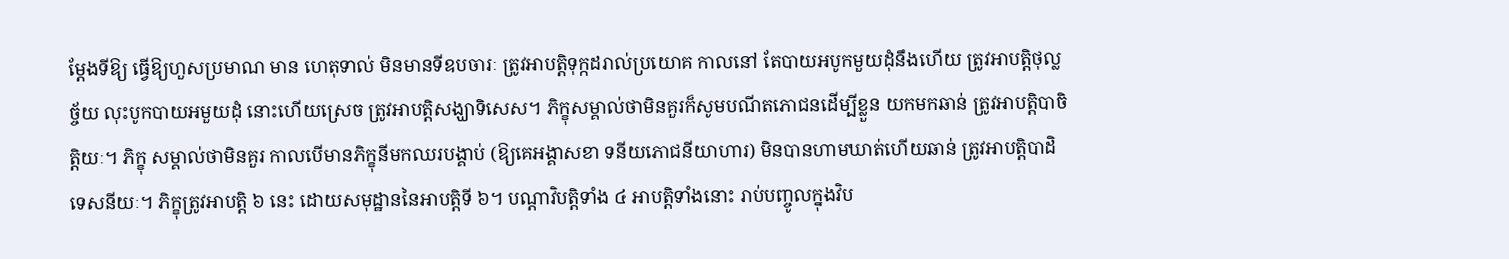ម្ដែងទីឱ្យ ធ្វើឱ្យហួសប្រមាណ មាន ហេតុទាល់ មិនមានទីឧបចារៈ ត្រូវអាបត្ដិទុក្កដរាល់ប្រយោគ កាលនៅ តែបាយអបូកមួយដុំនឹងហើយ ត្រូវអាបត្ដិថុល្លច្ច័យ លុះបូកបាយអមួយដុំ នោះហើយស្រេច ត្រូវអាបត្ដិសង្ឃាទិសេស។ ភិក្ខុសម្គាល់ថាមិនគួរក៏សូមបណីតភោជនដើម្បីខ្លួន យកមកឆាន់ ត្រូវអាបត្ដិបាចិត្ដិយៈ។ ភិក្ខុ សម្គាល់ថាមិនគួរ កាលបើមានភិក្ខុនីមកឈរបង្គាប់ (ឱ្យគេអង្គាសខា ទនីយភោជនីយាហារ) មិនបានហាមឃាត់ហើយឆាន់ ត្រូវអាបត្ដិបាដិទេសនីយៈ។ ភិក្ខុត្រូវអាបត្ដិ ៦ នេះ ដោយសមុដ្ឋាននៃអាបត្ដិទី ៦។ បណ្ដាវិបត្ដិទាំង ៤ អាបត្ដិទាំងនោះ រាប់បញ្ចូលក្នុងវិប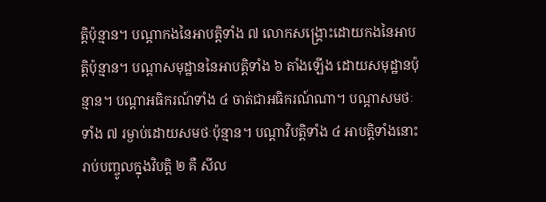ត្ដិប៉ុន្មាន។ បណ្ដាកងនៃអាបត្ដិទាំង ៧ លោកសង្គ្រោះដោយកងនៃអាបត្ដិប៉ុន្មាន។ បណ្ដាសមុដ្ឋាននៃអាបត្ដិទាំង ៦ តាំងឡើង ដោយសមុដ្ឋានប៉ុន្មាន។ បណ្ដាអធិករណ៍ទាំង ៤ ចាត់ជាអធិករណ៍ណា។ បណ្ដាសមថៈទាំង ៧ រម្ងាប់ដោយសមថៈប៉ុន្មាន។ បណ្ដាវិបត្ដិទាំង ៤ អាបត្ដិទាំងនោះ រាប់បញ្ចូលក្នុងវិបត្ដិ ២ គឺ សីល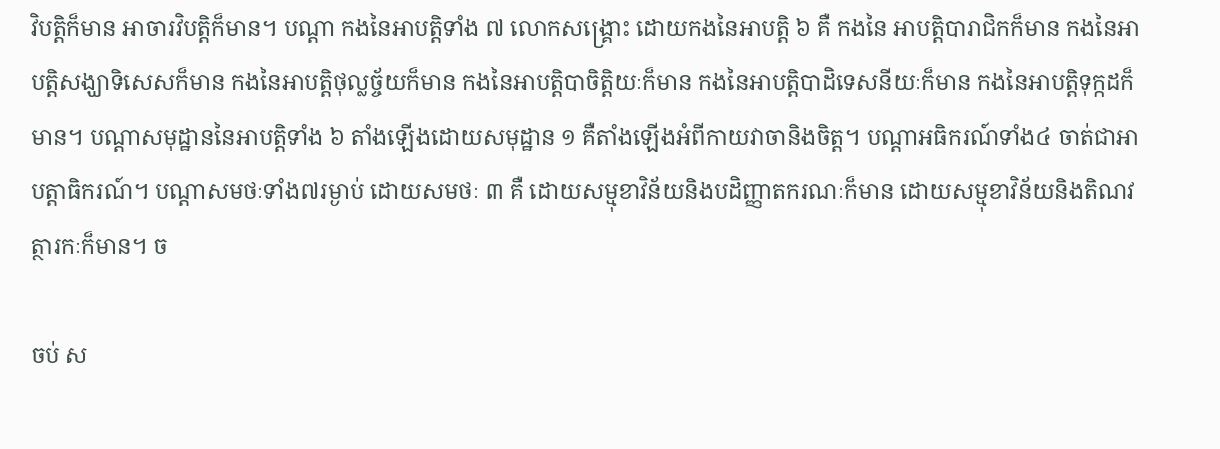វិបត្ដិក៏មាន អាចារវិបត្ដិក៏មាន។ បណ្ដា កងនៃអាបត្ដិទាំង ៧ លោកសង្គ្រោះ ដោយកងនៃអាបត្ដិ ៦ គឺ កងនៃ អាបត្ដិបារាជិកក៏មាន កងនៃអាបត្ដិសង្ឃាទិសេសក៏មាន កងនៃអាបត្ដិថុល្លច្ច័យក៏មាន កងនៃអាបត្ដិបាចិត្ដិយៈក៏មាន កងនៃអាបត្ដិបាដិទេសនីយៈក៏មាន កងនៃអាបត្ដិទុក្កដក៏មាន។ បណ្ដាសមុដ្ឋាននៃអាបត្ដិទាំង ៦ តាំងឡើងដោយសមុដ្ឋាន ១ គឺតាំងឡើងអំពីកាយវាចានិងចិត្ដ។ បណ្ដាអធិករណ៍ទាំង៤ ចាត់ជាអាបត្ដាធិករណ៍។ បណ្ដាសមថៈទាំង៧រម្ងាប់ ដោយសមថៈ ៣ គឺ ដោយសម្មុខាវិន័យនិងបដិញ្ញាតករណៈក៏មាន ដោយសម្មុខាវិន័យនិងតិណវត្ថារកៈក៏មាន។ ច

ចប់ ស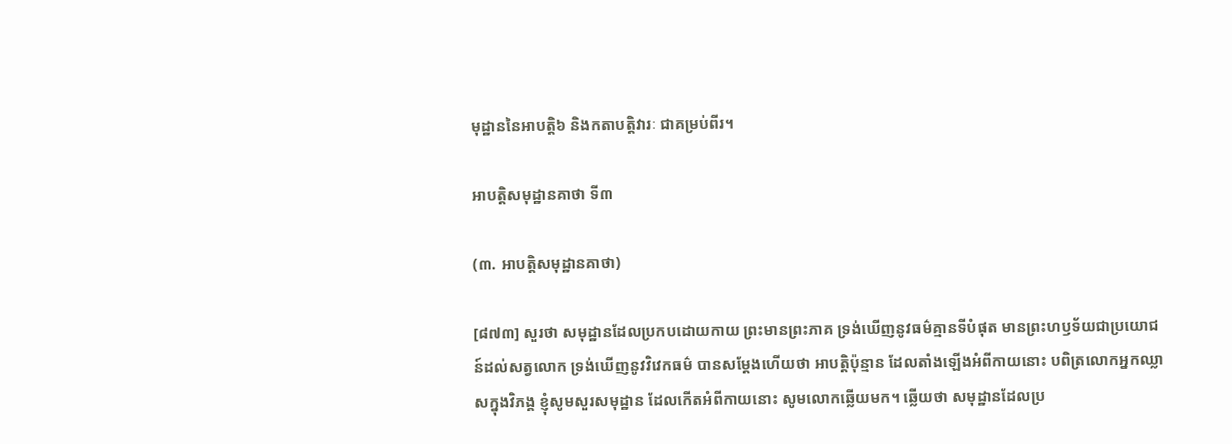មុដ្ឋាននៃអាបត្ដិ៦ និងកតាបត្ដិវារៈ ជាគម្រប់ពីរ។

អាបត្ដិសមុដ្ឋានគាថា ទី៣

(៣. អាបត្តិសមុដ្ឋានគាថា)

[៨៧៣] សួរថា សមុដ្ឋានដែលប្រកបដោយកាយ ព្រះមានព្រះភាគ ទ្រង់ឃើញនូវធម៌គ្មានទីបំផុត មានព្រះហឫទ័យជាប្រយោជន៍ដល់សត្វលោក ទ្រង់ឃើញនូវវិវេកធម៌ បានសម្ដែងហើយថា អាបត្ដិប៉ុន្មាន ដែលតាំងឡើងអំពីកាយនោះ បពិត្រលោកអ្នកឈ្លាសក្នុងវិភង្គ ខ្ញុំសូមសួរសមុដ្ឋាន ដែលកើតអំពីកាយនោះ សូមលោកឆ្លើយមក។ ឆ្លើយថា សមុដ្ឋានដែលប្រ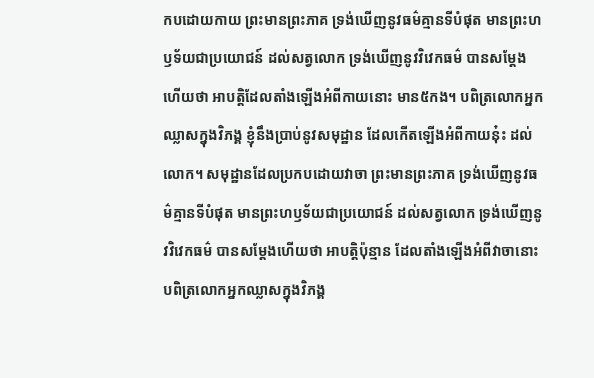កបដោយកាយ ព្រះមានព្រះភាគ ទ្រង់ឃើញនូវធម៌គ្មានទីបំផុត មានព្រះហឫទ័យជាប្រយោជន៍ ដល់សត្វលោក ទ្រង់ឃើញនូវវិវេកធម៌ បានសម្ដែងហើយថា អាបត្ដិដែលតាំងឡើងអំពីកាយនោះ មាន៥កង។ បពិត្រលោកអ្នកឈ្លាសក្នុងវិភង្គ ខ្ញុំនឹងប្រាប់នូវសមុដ្ឋាន ដែលកើតឡើងអំពីកាយនុ៎ះ ដល់លោក។ សមុដ្ឋានដែលប្រកបដោយវាចា ព្រះមានព្រះភាគ ទ្រង់ឃើញនូវធម៌គ្មានទីបំផុត មានព្រះហឫទ័យជាប្រយោជន៍ ដល់សត្វលោក ទ្រង់ឃើញនូវវិវេកធម៌ បានសម្ដែងហើយថា អាបត្ដិប៉ុន្មាន ដែលតាំងឡើងអំពីវាចានោះ បពិត្រលោកអ្នកឈ្លាសក្នុងវិភង្គ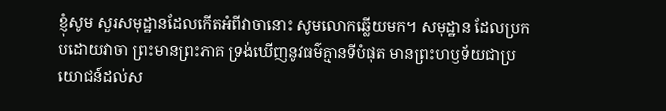ខ្ញុំសូម សួរសមុដ្ឋានដែលកើតអំពីវាចានោះ សូមលោកឆ្លើយមក។ សមុដ្ឋាន ដែលប្រកបដោយវាចា ព្រះមានព្រះភាគ ទ្រង់ឃើញនូវធម៌គ្មានទីបំផុត មានព្រះហឫទ័យជាប្រយោជន៍ដល់ស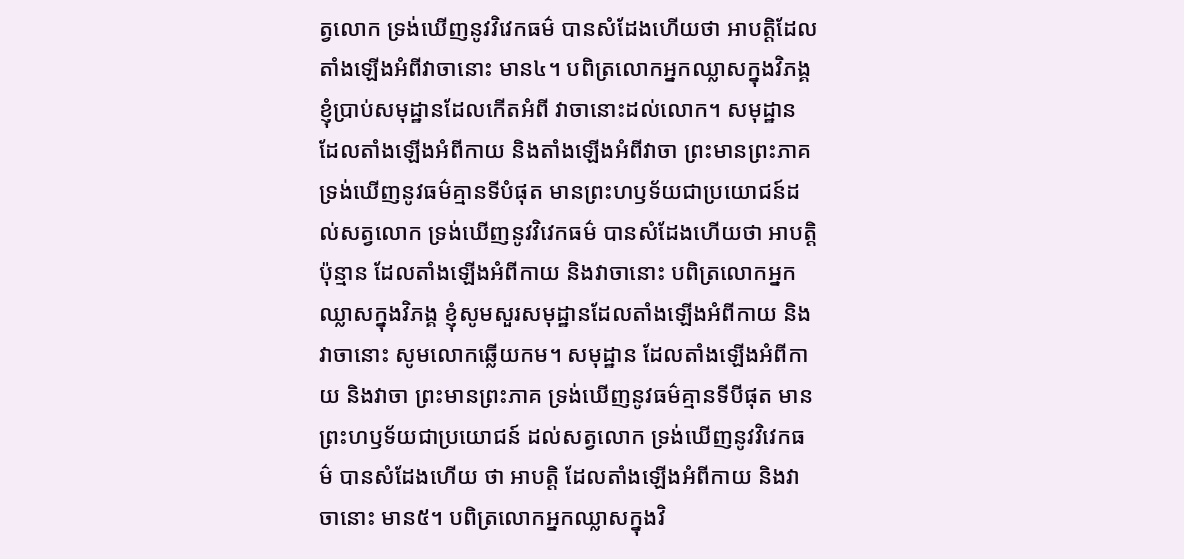ត្វលោក ទ្រង់ឃើញនូវវិវេកធម៌ បានសំដែងហើយថា អាបត្ដិដែលតាំងឡើងអំពីវាចានោះ មាន៤។ បពិត្រលោកអ្នកឈ្លាសក្នុងវិភង្គ ខ្ញុំប្រាប់សមុដ្ឋានដែលកើតអំពី វាចានោះដល់លោក។ សមុដ្ឋាន ដែលតាំងឡើងអំពីកាយ និងតាំងឡើងអំពីវាចា ព្រះមានព្រះភាគ ទ្រង់ឃើញនូវធម៌គ្មានទីបំផុត មានព្រះហឫទ័យជាប្រយោជន៍ដល់សត្វលោក ទ្រង់ឃើញនូវវិវេកធម៌ បានសំដែងហើយថា អាបត្ដិប៉ុន្មាន ដែលតាំងឡើងអំពីកាយ និងវាចានោះ បពិត្រលោកអ្នកឈ្លាសក្នុងវិភង្គ ខ្ញុំសូមសួរសមុដ្ឋានដែលតាំងឡើងអំពីកាយ និងវាចានោះ សូមលោកឆ្លើយកម។ សមុដ្ឋាន ដែលតាំងឡើងអំពីកាយ និងវាចា ព្រះមានព្រះភាគ ទ្រង់ឃើញនូវធម៌គ្មានទីបីផុត មានព្រះហឫទ័យជាប្រយោជន៍ ដល់សត្វលោក ទ្រង់ឃើញនូវវិវេកធម៌ បានសំដែងហើយ ថា អាបត្ដិ ដែលតាំងឡើងអំពីកាយ និងវាចានោះ មាន៥។ បពិត្រលោកអ្នកឈ្លាសក្នុងវិ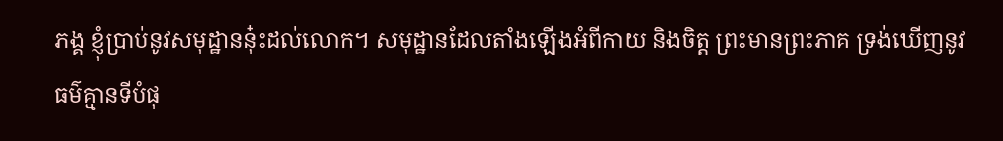ភង្គ ខ្ញុំប្រាប់នូវសមុដ្ឋាននុ៎ះដល់លោក។ សមុដ្ឋានដែលតាំងឡើងអំពីកាយ និងចិត្ដ ព្រះមានព្រះភាគ ទ្រង់ឃើញនូវធម៌គ្មានទីបំផុ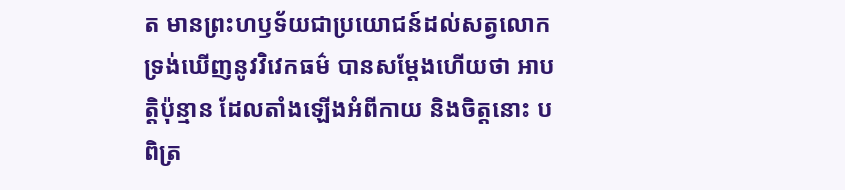ត មានព្រះហឫទ័យជាប្រយោជន៍ដល់សត្វលោក ទ្រង់ឃើញនូវវិវេកធម៌ បានសម្ដែងហើយថា អាបត្ដិប៉ុន្មាន ដែលតាំងឡើងអំពីកាយ និងចិត្ដនោះ បពិត្រ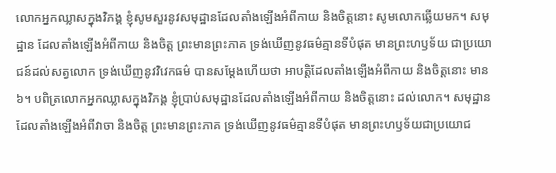លោកអ្នកឈ្លាសក្នុងវិភង្គ ខ្ញុំសូមសួរនូវសមុដ្ឋានដែលតាំងឡើងអំពីកាយ និងចិត្ដនោះ សូមលោកឆ្លើយមក។ សមុដ្ឋាន ដែលតាំងឡើងអំពីកាយ និងចិត្ដ ព្រះមានព្រះភាគ ទ្រង់ឃើញនូវធម៌គ្មានទីបំផុត មានព្រះហឫទ័យ ជាប្រយោជន៍ដល់សត្វលោក ទ្រង់ឃើញនូវវិវេកធម៌ បានសម្ដែងហើយថា អាបត្ដិដែលតាំងឡើងអំពីកាយ និងចិត្ដនោះ មាន៦។ បពិត្រលោកអ្នកឈ្លាសក្នុងវិភង្គ ខ្ញុំប្រាប់សមុដ្ឋានដែលតាំងឡើងអំពីកាយ និងចិត្ដនោះ ដល់លោក។ សមុដ្ឋានដែលតាំងឡើងអំពីវាចា និងចិត្ដ ព្រះមានព្រះភាគ ទ្រង់ឃើញនូវធម៌គ្មានទីបំផុត មានព្រះហឫទ័យជាប្រយោជ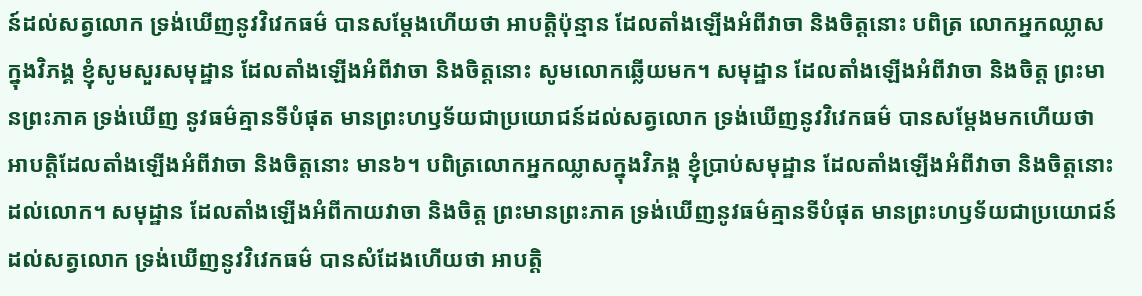ន៍ដល់សត្វលោក ទ្រង់ឃើញនូវវិវេកធម៌ បានសម្ដែងហើយថា អាបត្ដិប៉ុន្មាន ដែលតាំងឡើងអំពីវាចា និងចិត្ដនោះ បពិត្រ លោកអ្នកឈ្លាសក្នុងវិភង្គ ខ្ញុំសូមសួរសមុដ្ឋាន ដែលតាំងឡើងអំពីវាចា និងចិត្ដនោះ សូមលោកឆ្លើយមក។ សមុដ្ឋាន ដែលតាំងឡើងអំពីវាចា និងចិត្ដ ព្រះមានព្រះភាគ ទ្រង់ឃើញ នូវធម៌គ្មានទីបំផុត មានព្រះហឫទ័យជាប្រយោជន៍ដល់សត្វលោក ទ្រង់ឃើញនូវវិវេកធម៌ បានសម្ដែងមកហើយថា អាបត្ដិដែលតាំងឡើងអំពីវាចា និងចិត្ដនោះ មាន៦។ បពិត្រលោកអ្នកឈ្លាសក្នុងវិភង្គ ខ្ញុំប្រាប់សមុដ្ឋាន ដែលតាំងឡើងអំពីវាចា និងចិត្ដនោះ ដល់លោក។ សមុដ្ឋាន ដែលតាំងឡើងអំពីកាយវាចា និងចិត្ដ ព្រះមានព្រះភាគ ទ្រង់ឃើញនូវធម៌គ្មានទីបំផុត មានព្រះហឫទ័យជាប្រយោជន៍ដល់សត្វលោក ទ្រង់ឃើញនូវវិវេកធម៌ បានសំដែងហើយថា អាបត្ដិ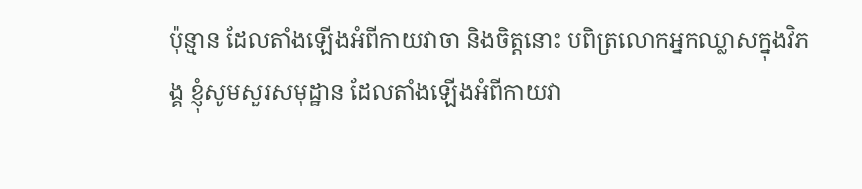ប៉ុន្មាន ដែលតាំងឡើងអំពីកាយវាចា និងចិត្ដនោះ បពិត្រលោកអ្នកឈ្លាសក្នុងវិភង្គ ខ្ញុំសូមសួរសមុដ្ឋាន ដែលតាំងឡើងអំពីកាយវា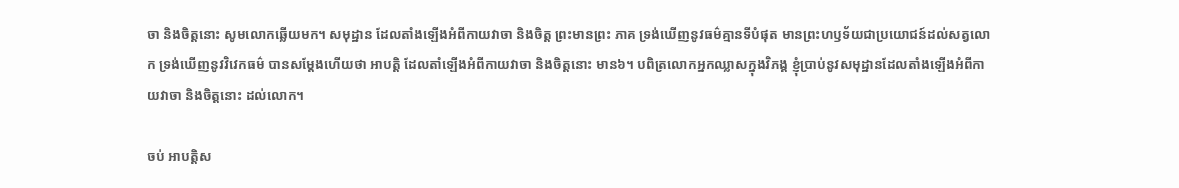ចា និងចិត្ដនោះ សូមលោកឆ្លើយមក។ សមុដ្ឋាន ដែលតាំងឡើងអំពីកាយវាចា និងចិត្ដ ព្រះមានព្រះ ភាគ ទ្រង់ឃើញនូវធម៌គ្មានទីបំផុត មានព្រះហឫទ័យជាប្រយោជន៍ដល់សត្វលោក ទ្រង់ឃើញនូវវិវេកធម៌ បានសម្ដែងហើយថា អាបត្ដិ ដែលតាំឡើងអំពីកាយវាចា និងចិត្ដនោះ មាន៦។ បពិត្រលោកអ្នកឈ្លាសក្នុងវិភង្គ ខ្ញុំប្រាប់នូវសមុដ្ឋានដែលតាំងឡើងអំពីកាយវាចា និងចិត្ដនោះ ដល់លោក។

ចប់ អាបត្ដិស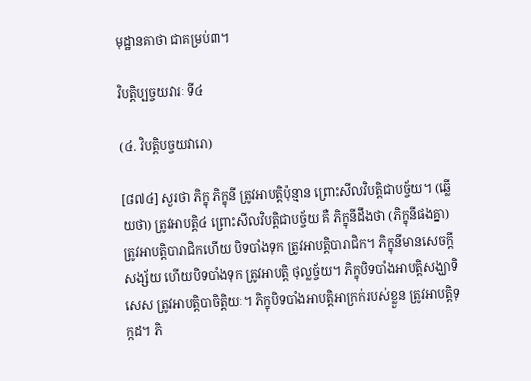មុដ្ឋានគាថា ជាគម្រប់៣។

វិបត្ដិប្បច្ចយវារៈ ទី៤

(៤. វិបត្តិបច្ចយវារោ)

[៨៧៤] សួរថា ភិក្ខុ ភិក្ខុនី ត្រូវអាបត្ដិប៉ុន្មាន ព្រោះសីលវិបត្ដិជាបច្ច័យ។ (ឆ្លើយថា) ត្រូវអាបត្ដិ៤ ព្រោះសីលវិបត្ដិជាបច្ច័យ គឺ ភិក្ខុនីដឹងថា (ភិក្ខុនីផងគ្នា) ត្រូវអាបត្ដិបារាជិកហើយ បិទបាំងទុក ត្រូវអាបត្ដិបារាជិក។ ភិក្ខុនីមានសេចក្ដីសង្ស័យ ហើយបិទបាំងទុក ត្រូវអាបត្ដិ ថុល្លច្ច័យ។ ភិក្ខុបិទបាំងអាបត្ដិសង្ឃាទិសេស ត្រូវអាបត្ដិបាចិត្ដិយៈ។ ភិក្ខុបិទបាំងអាបត្ដិអាក្រក់របស់ខ្លួន ត្រូវអាបត្ដិទុក្កដ។ ភិ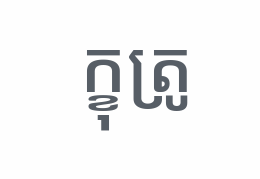ក្ខុត្រូ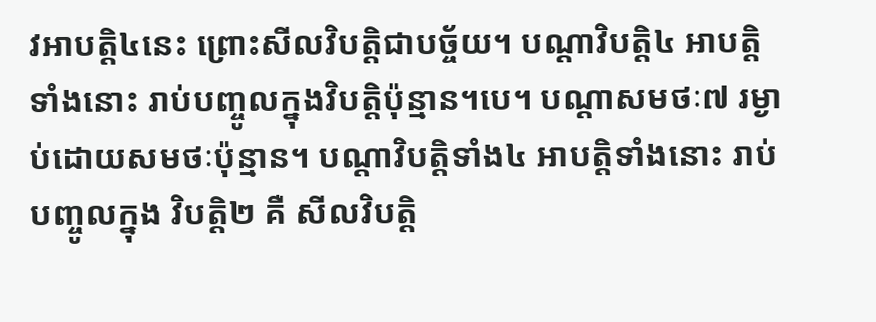វអាបត្ដិ៤នេះ ព្រោះសីលវិបត្ដិជាបច្ច័យ។ បណ្ដាវិបត្ដិ៤ អាបត្ដិទាំងនោះ រាប់បញ្ចូលក្នុងវិបត្ដិប៉ុន្មាន។បេ។ បណ្ដាសមថៈ៧ រម្ងាប់ដោយសមថៈប៉ុន្មាន។ បណ្ដាវិបត្ដិទាំង៤ អាបត្ដិទាំងនោះ រាប់បញ្ចូលក្នុង វិបត្ដិ២ គឺ សីលវិបត្ដិ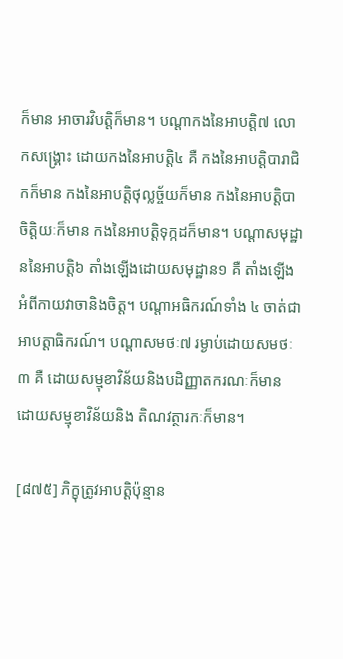ក៏មាន អាចារវិបត្ដិក៏មាន។ បណ្ដាកងនៃអាបត្ដិ៧ លោកសង្គ្រោះ ដោយកងនៃអាបត្ដិ៤ គឺ កងនៃអាបត្ដិបារាជិកក៏មាន កងនៃអាបត្ដិថុល្លច្ច័យក៏មាន កងនៃអាបត្ដិបាចិត្ដិយៈក៏មាន កងនៃអាបត្ដិទុក្កដក៏មាន។ បណ្ដាសមុដ្ឋាននៃអាបត្ដិ៦ តាំងឡើងដោយសមុដ្ឋាន១ គឺ តាំងឡើងអំពីកាយវាចានិងចិត្ដ។ បណ្ដាអធិករណ៍ទាំង ៤ ចាត់ជាអាបត្ដាធិករណ៍។ បណ្ដាសមថៈ៧ រម្ងាប់ដោយសមថៈ៣ គឺ ដោយសម្មុខាវិន័យនិងបដិញ្ញាតករណៈក៏មាន ដោយសម្មុខាវិន័យនិង តិណវត្ថារកៈក៏មាន។

[៨៧៥] ភិក្ខុត្រូវអាបត្ដិប៉ុន្មាន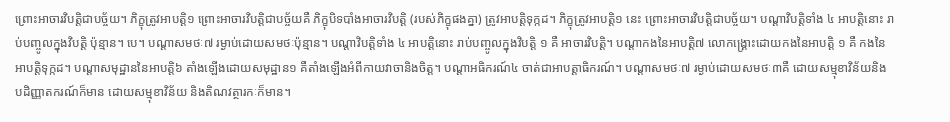ព្រោះអាចារវិបត្ដិជាបច្ច័យ។ ភិក្ខុត្រូវអាបត្ដិ១ ព្រោះអាចារវិបត្ដិជាបច្ច័យគឺ ភិក្ខុបិទបាំងអាចារវិបត្ដិ (របស់ភិក្ខុផងគ្នា) ត្រូវអាបត្ដិទុក្កដ។ ភិក្ខុត្រូវអាបត្ដិ១ នេះ ព្រោះអាចារវិបត្ដិជាបច្ច័យ។ បណ្ដាវិបត្ដិទាំង ៤ អាបត្ដិនោះ រាប់បញ្ចូលក្នុងវិបត្ដិ ប៉ុន្មាន។ បេ។ បណ្ដាសមថៈ៧ រម្ងាប់ដោយសមថៈប៉ុន្មាន។ បណ្ដាវិបត្ដិទាំង ៤ អាបត្ដិនោះ រាប់បញ្ចូលក្នុងវិបត្ដិ ១ គឺ អាចារវិបត្ដិ។ បណ្ដាកងនៃអាបត្ដិ៧ លោកង្គ្រោះដោយកងនៃអាបត្ដិ ១ គឺ កងនៃអាបត្ដិទុក្កដ។ បណ្ដាសមុដ្ឋាននៃអាបត្ដិ៦ តាំងឡើងដោយសមុដ្ឋាន១ គឺតាំងឡើងអំពីកាយវាចានិងចិត្ដ។ បណ្ដាអធិករណ៍៤ ចាត់ជាអាបត្ដាធិករណ៍។ បណ្ដាសមថៈ៧ រម្ងាប់ដោយសមថៈ៣គឺ ដោយសម្មុខាវិន័យនិងបដិញ្ញាតករណ៍ក៏មាន ដោយសម្មុខាវិន័យ និងតិណវត្ថារកៈក៏មាន។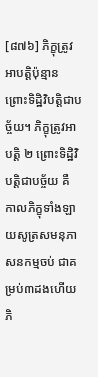[៨៧៦] ភិក្ខុត្រូវអាបត្ដិប៉ុន្មាន ព្រោះទិដ្ឋិវិបត្ដិជាបច្ច័យ។ ភិក្ខុត្រូវអាបត្ដិ ២ ព្រោះទិដ្ឋិវិបត្ដិជាបច្ច័យ គឺ កាលភិក្ខុទាំងឡាយសូត្រសមនុភាសនកម្មចប់ ជាគម្រប់៣ដងហើយ ភិ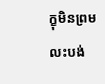ក្ខុមិនព្រមលះបង់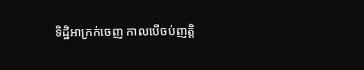ទិដ្ឋិអាក្រក់ចេញ កាលបើចប់ញត្ដិ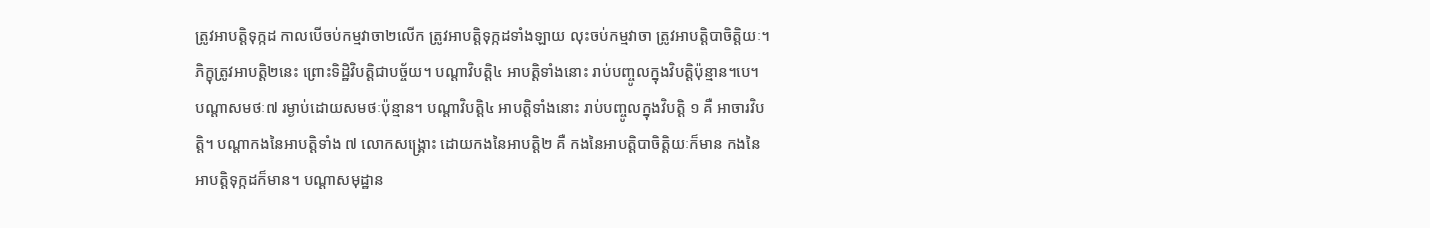ត្រូវអាបត្ដិទុក្កដ កាលបើចប់កម្មវាចា២លើក ត្រូវអាបត្ដិទុក្កដទាំងឡាយ លុះចប់កម្មវាចា ត្រូវអាបត្ដិបាចិត្ដិយៈ។ ភិក្ខុត្រូវអាបត្ដិ២នេះ ព្រោះទិដ្ឋិវិបត្ដិជាបច្ច័យ។ បណ្ដាវិបត្ដិ៤ អាបត្ដិទាំងនោះ រាប់បញ្ចូលក្នុងវិបត្ដិប៉ុន្មាន។បេ។ បណ្ដាសមថៈ៧ រម្ងាប់ដោយសមថៈប៉ុន្មាន។ បណ្ដាវិបត្ដិ៤ អាបត្ដិទាំងនោះ រាប់បញ្ចូលក្នុងវិបត្ដិ ១ គឺ អាចារវិបត្ដិ។ បណ្ដាកងនៃអាបត្ដិទាំង ៧ លោកសង្គ្រោះ ដោយកងនៃអាបត្ដិ២ គឺ កងនៃអាបត្ដិបាចិត្ដិយៈក៏មាន កងនៃអាបត្ដិទុក្កដក៏មាន។ បណ្ដាសមុដ្ឋាន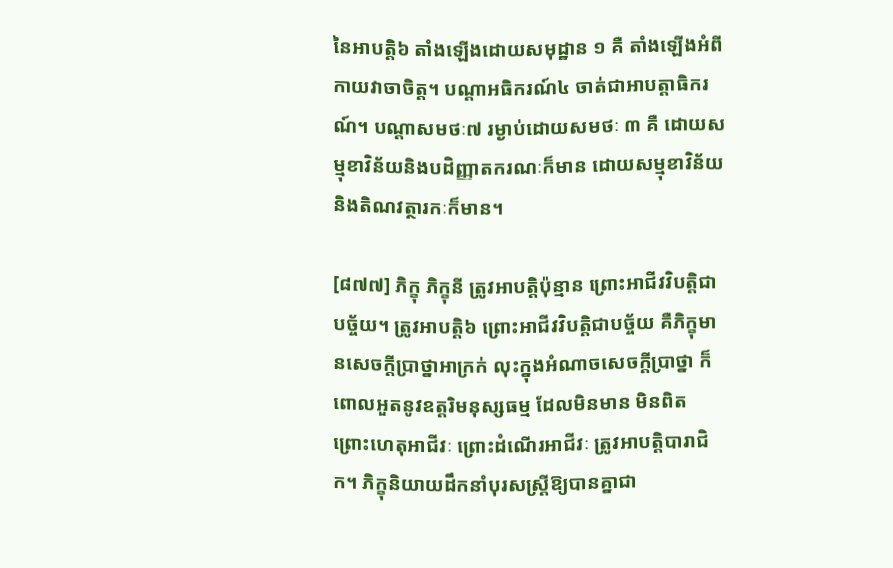នៃអាបត្ដិ៦ តាំងឡើងដោយសមុដ្ឋាន ១ គឺ តាំងឡើងអំពីកាយវាចាចិត្ដ។ បណ្ដាអធិករណ៍៤ ចាត់ជាអាបត្ដាធិករណ៍។ បណ្ដាសមថៈ៧ រម្ងាប់ដោយសមថៈ ៣ គឺ ដោយសម្មុខាវិន័យនិងបដិញ្ញាតករណៈក៏មាន ដោយសម្មុខាវិន័យ និងតិណវត្ថារកៈក៏មាន។

[៨៧៧] ភិក្ខុ ភិក្ខុនី ត្រូវអាបត្ដិប៉ុន្មាន ព្រោះអាជីវវិបត្ដិជាបច្ច័យ។ ត្រូវអាបត្ដិ៦ ព្រោះអាជីវវិបត្ដិជាបច្ច័យ គឺភិក្ខុមានសេចក្ដីប្រាថ្នាអាក្រក់ លុះក្នុងអំណាចសេចក្ដីប្រាថ្នា ក៏ពោលអួតនូវឧត្ដរិមនុស្សធម្ម ដែលមិនមាន មិនពិត ព្រោះហេតុអាជីវៈ ព្រោះដំណើរអាជីវៈ ត្រូវអាបត្ដិបារាជិក។ ភិក្ខុនិយាយដឹកនាំបុរសស្ដ្រីឱ្យបានគ្នាជា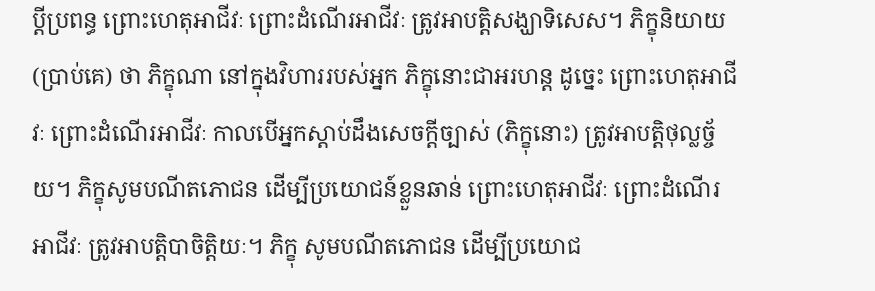ប្ដីប្រពន្ធ ព្រោះហេតុអាជីវៈ ព្រោះដំណើរអាជីវៈ ត្រូវអាបត្ដិសង្ឃាទិសេស។ ភិក្ខុនិយាយ (ប្រាប់គេ) ថា ភិក្ខុណា នៅក្នុងវិហាររបស់អ្នក ភិក្ខុនោះជាអរហន្ដ ដូច្នេះ ព្រោះហេតុអាជីវៈ ព្រោះដំណើរអាជីវៈ កាលបើអ្នកស្ដាប់ដឹងសេចក្ដីច្បាស់ (ភិក្ខុនោះ) ត្រូវអាបត្ដិថុល្លច្ច័យ។ ភិក្ខុសូមបណីតភោជន ដើម្បីប្រយោជន៍ខ្លួនឆាន់ ព្រោះហេតុអាជីវៈ ព្រោះដំណើរអាជីវៈ ត្រូវអាបត្ដិបាចិត្ដិយៈ។ ភិក្ខុ សូមបណីតភោជន ដើម្បីប្រយោជ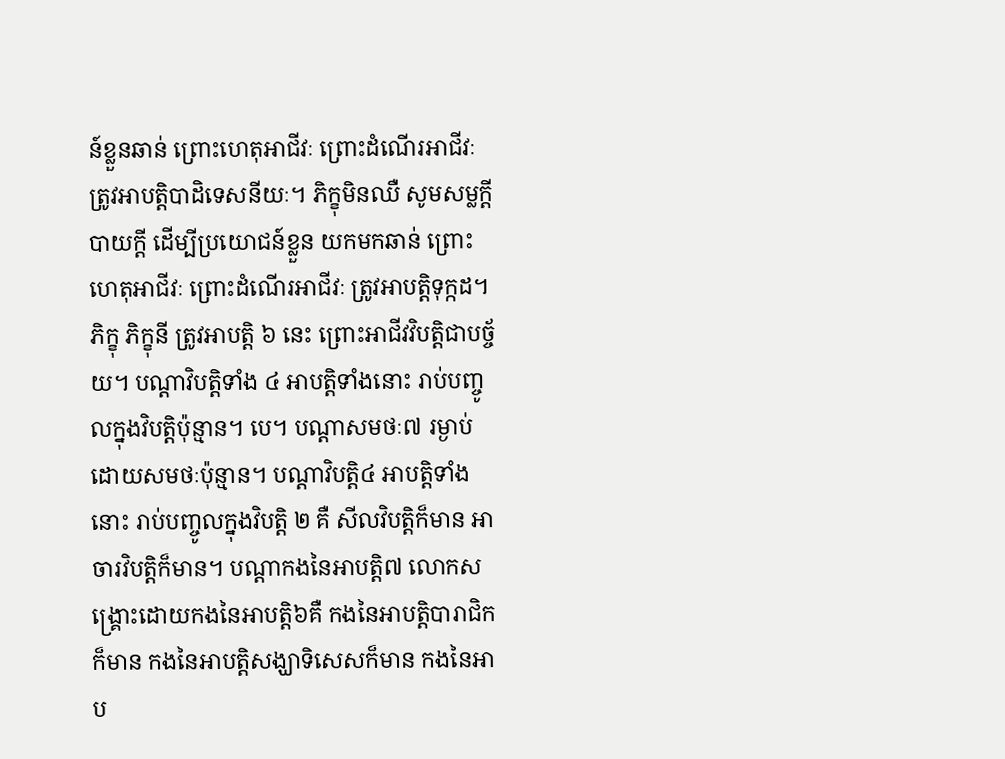ន៍ខ្លួនឆាន់ ព្រោះហេតុអាជីវៈ ព្រោះដំណើរអាជីវៈ ត្រូវអាបត្ដិបាដិទេសនីយៈ។ ភិក្ខុមិនឈឺ សូមសម្លក្ដី បាយក្ដី ដើម្បីប្រយោជន៍ខ្លួន យកមកឆាន់ ព្រោះហេតុអាជីវៈ ព្រោះដំណើរអាជីវៈ ត្រូវអាបត្ដិទុក្កដ។ ភិក្ខុ ភិក្ខុនី ត្រូវអាបត្ដិ ៦ នេះ ព្រោះអាជីវវិបត្ដិជាបច្ច័យ។ បណ្ដាវិបត្ដិទាំង ៤ អាបត្ដិទាំងនោះ រាប់បញ្ចូលក្នុងវិបត្ដិប៉ុន្មាន។ បេ។ បណ្ដាសមថៈ៧ រម្ងាប់ដោយសមថៈប៉ុន្មាន។ បណ្ដាវិបត្ដិ៤ អាបត្ដិទាំងនោះ រាប់បញ្ចូលក្នុងវិបត្ដិ ២ គឺ សីលវិបត្ដិក៏មាន អាចារវិបត្ដិក៏មាន។ បណ្ដាកងនៃអាបត្ដិ៧ លោកសង្គ្រោះដោយកងនៃអាបត្ដិ៦គឺ កងនៃអាបត្ដិបារាជិកក៏មាន កងនៃអាបត្ដិសង្ឃាទិសេសក៏មាន កងនៃអាប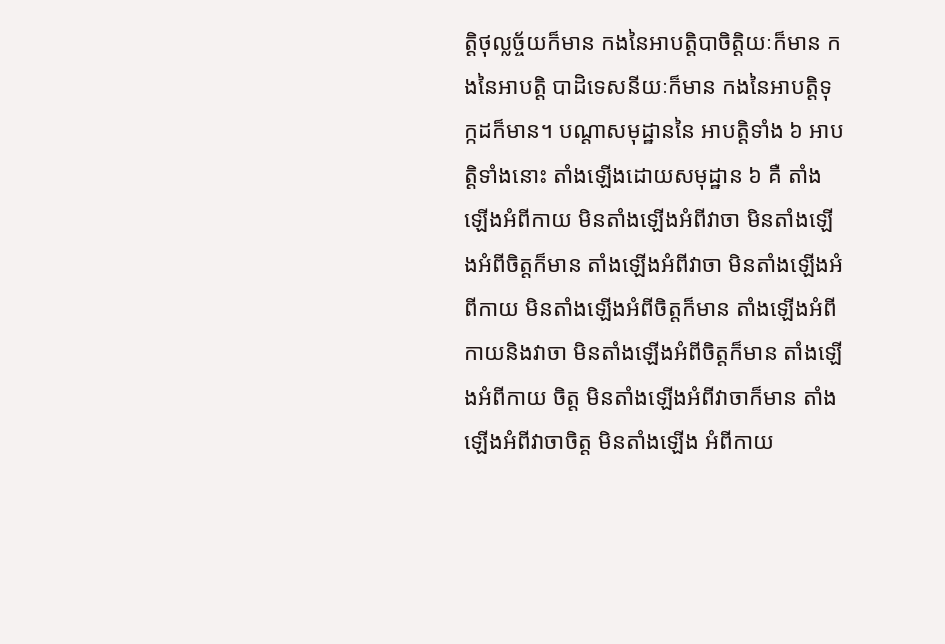ត្ដិថុល្លច្ច័យក៏មាន កងនៃអាបត្ដិបាចិត្ដិយៈក៏មាន កងនៃអាបត្ដិ បាដិទេសនីយៈក៏មាន កងនៃអាបត្ដិទុក្កដក៏មាន។ បណ្ដាសមុដ្ឋាននៃ អាបត្ដិទាំង ៦ អាបត្ដិទាំងនោះ តាំងឡើងដោយសមុដ្ឋាន ៦ គឺ តាំង ឡើងអំពីកាយ មិនតាំងឡើងអំពីវាចា មិនតាំងឡើងអំពីចិត្ដក៏មាន តាំងឡើងអំពីវាចា មិនតាំងឡើងអំពីកាយ មិនតាំងឡើងអំពីចិត្ដក៏មាន តាំងឡើងអំពីកាយនិងវាចា មិនតាំងឡើងអំពីចិត្ដក៏មាន តាំងឡើងអំពីកាយ ចិត្ដ មិនតាំងឡើងអំពីវាចាក៏មាន តាំងឡើងអំពីវាចាចិត្ដ មិនតាំងឡើង អំពីកាយ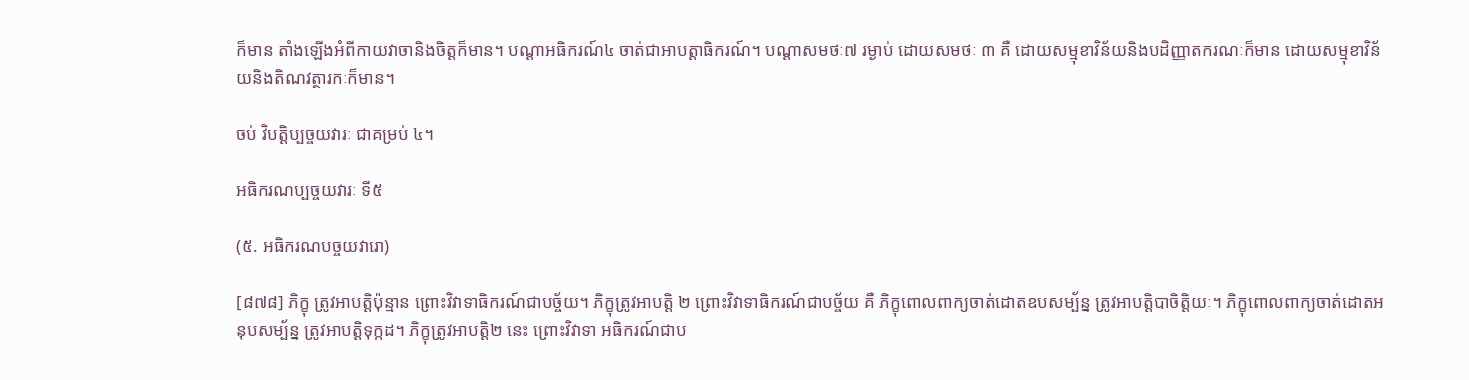ក៏មាន តាំងឡើងអំពីកាយវាចានិងចិត្ដក៏មាន។ បណ្ដាអធិករណ៍៤ ចាត់ជាអាបត្ដាធិករណ៍។ បណ្ដាសមថៈ៧ រម្ងាប់ ដោយសមថៈ ៣ គឺ ដោយសម្មុខាវិន័យនិងបដិញ្ញាតករណៈក៏មាន ដោយសម្មុខាវិន័យនិងតិណវត្ថារកៈក៏មាន។

ចប់ វិបត្ដិប្បច្ចយវារៈ ជាគម្រប់ ៤។

អធិករណប្បច្ចយវារៈ ទី៥

(៥. អធិករណបច្ចយវារោ)

[៨៧៨] ភិក្ខុ ត្រូវអាបត្ដិប៉ុន្មាន ព្រោះវិវាទាធិករណ៍ជាបច្ច័យ។ ភិក្ខុត្រូវអាបត្ដិ ២ ព្រោះវិវាទាធិករណ៍ជាបច្ច័យ គឺ ភិក្ខុពោលពាក្យចាត់ដោតឧបសម្ប័ន្ន ត្រូវអាបត្ដិបាចិត្ដិយៈ។ ភិក្ខុពោលពាក្យចាត់ដោតអនុបសម្ប័ន្ន ត្រូវអាបត្ដិទុក្កដ។ ភិក្ខុត្រូវអាបត្ដិ២ នេះ ព្រោះវិវាទា អធិករណ៍ជាប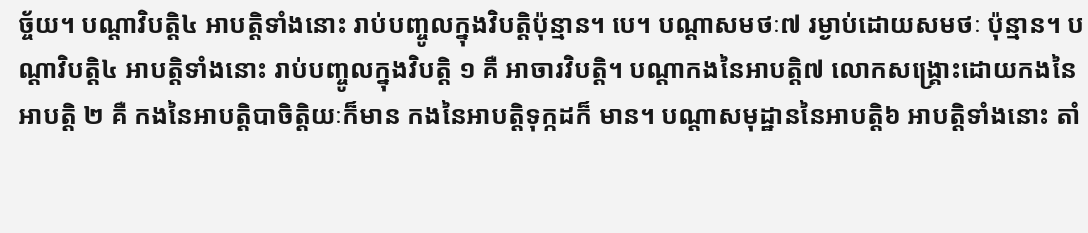ច្ច័យ។ បណ្ដាវិបត្ដិ៤ អាបត្ដិទាំងនោះ រាប់បញ្ចូលក្នុងវិបត្ដិប៉ុន្មាន។ បេ។ បណ្ដាសមថៈ៧ រម្ងាប់ដោយសមថៈ ប៉ុន្មាន។ បណ្ដាវិបត្ដិ៤ អាបត្ដិទាំងនោះ រាប់បញ្ចូលក្នុងវិបត្ដិ ១ គឺ អាចារវិបត្ដិ។ បណ្ដាកងនៃអាបត្ដិ៧ លោកសង្គ្រោះដោយកងនៃអាបត្ដិ ២ គឺ កងនៃអាបត្ដិបាចិត្ដិយៈក៏មាន កងនៃអាបត្ដិទុក្កដក៏ មាន។ បណ្ដាសមុដ្ឋាននៃអាបត្ដិ៦ អាបត្ដិទាំងនោះ តាំ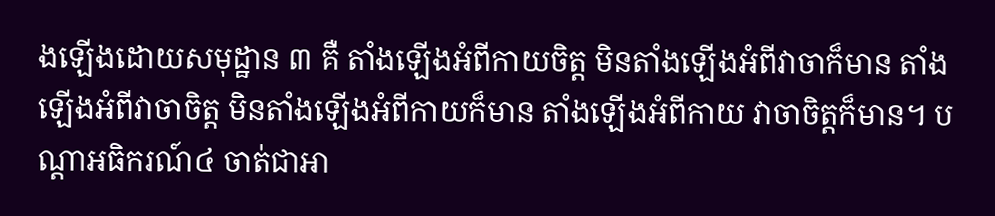ងឡើងដោយសមុដ្ឋាន ៣ គឺ តាំងឡើងអំពីកាយចិត្ដ មិនតាំងឡើងអំពីវាចាក៏មាន តាំងឡើងអំពីវាចាចិត្ដ មិនតាំងឡើងអំពីកាយក៏មាន តាំងឡើងអំពីកាយ វាចាចិត្ដក៏មាន។ បណ្ដាអធិករណ៍៤ ចាត់ជាអា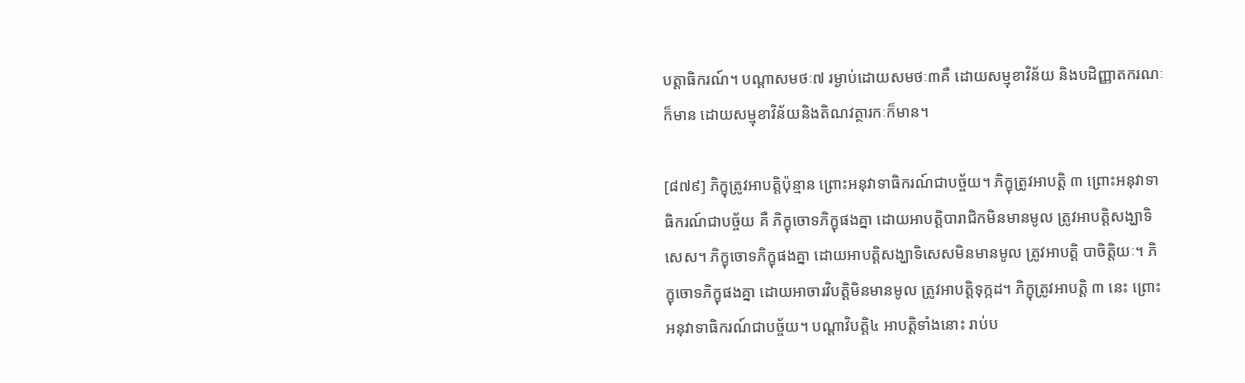បត្ដាធិករណ៍។ បណ្ដាសមថៈ៧ រម្ងាប់ដោយសមថៈ៣គឺ ដោយសម្មុខាវិន័យ និងបដិញ្ញាតករណៈក៏មាន ដោយសម្មុខាវិន័យនិងតិណវត្ថារកៈក៏មាន។

[៨៧៩] ភិក្ខុត្រូវអាបត្ដិប៉ុន្មាន ព្រោះអនុវាទាធិករណ៍ជាបច្ច័យ។ ភិក្ខុត្រូវអាបត្ដិ ៣ ព្រោះអនុវាទាធិករណ៍ជាបច្ច័យ គឺ ភិក្ខុចោទភិក្ខុផងគ្នា ដោយអាបត្ដិបារាជិកមិនមានមូល ត្រូវអាបត្ដិសង្ឃាទិសេស។ ភិក្ខុចោទភិក្ខុផងគ្នា ដោយអាបត្ដិសង្ឃាទិសេសមិនមានមូល ត្រូវអាបត្ដិ បាចិត្ដិយៈ។ ភិក្ខុចោទភិក្ខុផងគ្នា ដោយអាចារវិបត្ដិមិនមានមូល ត្រូវអាបត្ដិទុក្កដ។ ភិក្ខុត្រូវអាបត្ដិ ៣ នេះ ព្រោះអនុវាទាធិករណ៍ជាបច្ច័យ។ បណ្ដាវិបត្ដិ៤ អាបត្ដិទាំងនោះ រាប់ប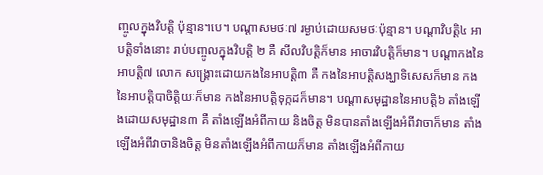ញ្ចូលក្នុងវិបត្ដិ ប៉ុន្មាន។បេ។ បណ្ដាសមថៈ៧ រម្ងាប់ដោយសមថៈប៉ុន្មាន។ បណ្ដាវិបត្ដិ៤ អាបត្ដិទាំងនោះ រាប់បញ្ចូលក្នុងវិបត្ដិ ២ គឺ សីលវិបត្ដិក៏មាន អាចារវិបត្ដិក៏មាន។ បណ្ដាកងនៃអាបត្ដិ៧ លោក សង្គ្រោះដោយកងនៃអាបត្ដិ៣ គឺ កងនៃអាបត្ដិសង្ឃាទិសេសក៏មាន កងនៃអាបត្ដិបាចិត្ដិយៈក៏មាន កងនៃអាបត្ដិទុក្កដក៏មាន។ បណ្ដាសមុដ្ឋាននៃអាបត្ដិ៦ តាំងឡើងដោយសមុដ្ឋាន៣ គឺ តាំងឡើងអំពីកាយ និងចិត្ដ មិនបានតាំងឡើងអំពីវាចាក៏មាន តាំងឡើងអំពីវាចានិងចិត្ដ មិនតាំងឡើងអំពីកាយក៏មាន តាំងឡើងអំពីកាយ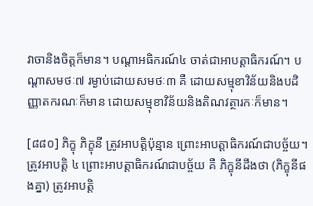វាចានិងចិត្ដក៏មាន។ បណ្ដាអធិករណ៍៤ ចាត់ជាអាបត្ដាធិករណ៍។ បណ្ដាសមថៈ៧ រម្ងាប់ដោយសមថៈ៣ គឺ ដោយសម្មុខាវិន័យនិងបដិញ្ញាតករណៈក៏មាន ដោយសម្មុខាវិន័យនិងតិណវត្ថារកៈក៏មាន។

[៨៨០] ភិក្ខុ ភិក្ខុនី ត្រូវអាបត្ដិប៉ុន្មាន ព្រោះអាបត្ដាធិករណ៍ជាបច្ច័យ។ ត្រូវអាបត្ដិ ៤ ព្រោះអាបត្ដាធិករណ៍ជាបច្ច័យ គឺ ភិក្ខុនីដឹងថា (ភិក្ខុនីផងគ្នា) ត្រូវអាបត្ដិ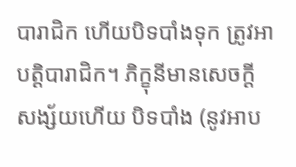បារាជិក ហើយបិទបាំងទុក ត្រូវអាបត្ដិបារាជិក។ ភិក្ខុនីមានសេចក្ដីសង្ស័យហើយ បិទបាំង (នូវអាប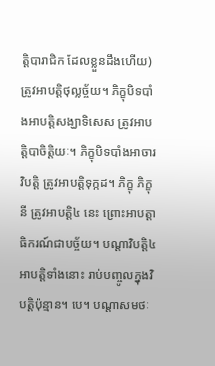ត្ដិបារាជិក ដែលខ្លួនដឹងហើយ) ត្រូវអាបត្ដិថុល្លច្ច័យ។ ភិក្ខុបិទបាំងអាបត្ដិសង្ឃាទិសេស ត្រូវអាបត្ដិបាចិត្ដិយៈ។ ភិក្ខុបិទបាំងអាចារវិបត្ដិ ត្រូវអាបត្ដិទុក្កដ។ ភិក្ខុ ភិក្ខុនី ត្រូវអាបត្ដិ៤ នេះ ព្រោះអាបត្ដាធិករណ៍ជាបច្ច័យ។ បណ្ដាវិបត្ដិ៤ អាបត្ដិទាំងនោះ រាប់បញ្ចូលក្នុងវិបត្ដិប៉ុន្មាន។ បេ។ បណ្ដាសមថៈ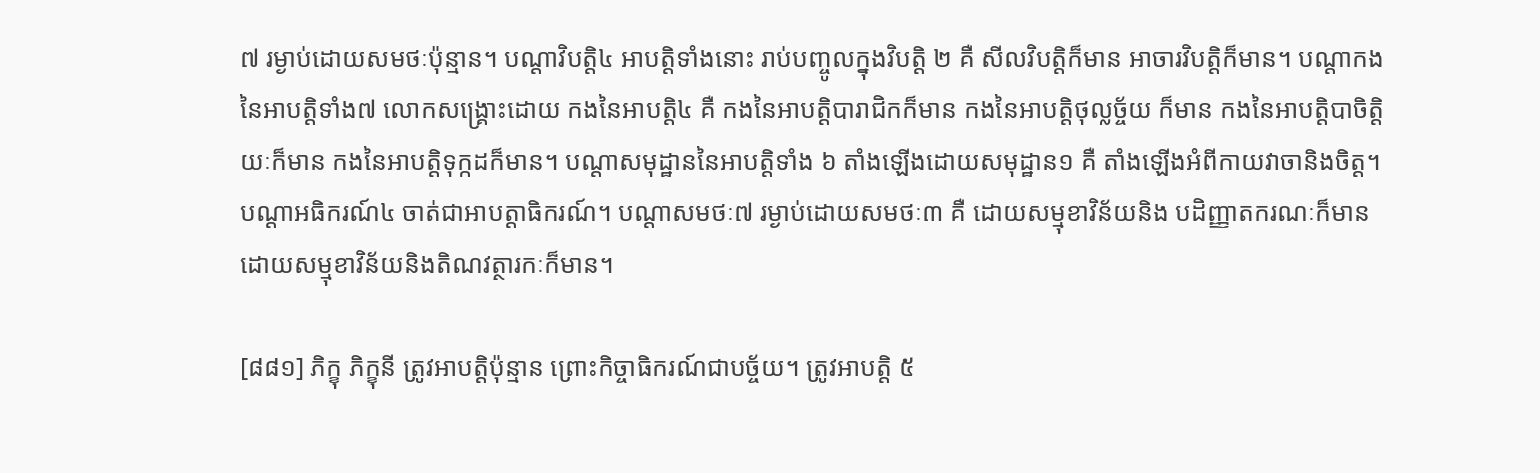៧ រម្ងាប់ដោយសមថៈប៉ុន្មាន។ បណ្ដាវិបត្ដិ៤ អាបត្ដិទាំងនោះ រាប់បញ្ចូលក្នុងវិបត្ដិ ២ គឺ សីលវិបត្ដិក៏មាន អាចារវិបត្ដិក៏មាន។ បណ្ដាកងនៃអាបត្ដិទាំង៧ លោកសង្គ្រោះដោយ កងនៃអាបត្ដិ៤ គឺ កងនៃអាបត្ដិបារាជិកក៏មាន កងនៃអាបត្ដិថុល្លច្ច័យ ក៏មាន កងនៃអាបត្ដិបាចិត្ដិយៈក៏មាន កងនៃអាបត្ដិទុក្កដក៏មាន។ បណ្ដាសមុដ្ឋាននៃអាបត្ដិទាំង ៦ តាំងឡើងដោយសមុដ្ឋាន១ គឺ តាំងឡើងអំពីកាយវាចានិងចិត្ដ។ បណ្ដាអធិករណ៍៤ ចាត់ជាអាបត្ដាធិករណ៍។ បណ្ដាសមថៈ៧ រម្ងាប់ដោយសមថៈ៣ គឺ ដោយសម្មុខាវិន័យនិង បដិញ្ញាតករណៈក៏មាន ដោយសម្មុខាវិន័យនិងតិណវត្ថារកៈក៏មាន។

[៨៨១] ភិក្ខុ ភិក្ខុនី ត្រូវអាបត្ដិប៉ុន្មាន ព្រោះកិច្ចាធិករណ៍ជាបច្ច័យ។ ត្រូវអាបត្ដិ ៥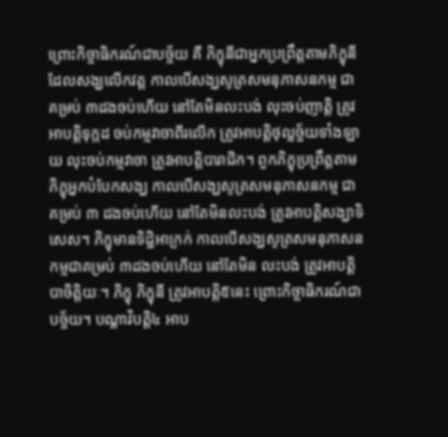ព្រោះកិច្ចាធិករណ៍ជាបច្ច័យ គឺ ភិក្ខុនីជាអ្នកប្រព្រឹត្ដតាមភិក្ខុនីដែលសង្ឃលើកវត្ដ កាលបើសង្ឃសូត្រសមនុភាសនកម្ម ជាគម្រប់ ៣ដងចប់ហើយ នៅតែមិនលះបង់ លុះចប់ញាត្ដិ ត្រូវអាបត្ដិទុក្កដ ចប់កម្មវាចាពីរលើក ត្រូវអាបត្ដិថុល្លច្ច័យទាំងឡាយ លុះចប់កម្មវាចា ត្រូវអាបត្ដិបារាជិក។ ពួកភិក្ខុប្រព្រឹត្ដតាមភិក្ខុអ្នកបំបែកសង្ឃ កាលបើសង្ឃសូត្រសមនុភាសនកម្ម ជាគម្រប់ ៣ ដងចប់ហើយ នៅតែមិនលះបង់ ត្រូវអាបត្ដិសង្ឃាទិសេស។ ភិក្ខុមានទិដ្ឋិអាក្រក់ កាលបើសង្ឃសូត្រសមនុភាសនកម្មជាគម្រប់ ៣ដងចប់ហើយ នៅតែមិន លះបង់ ត្រូវអាបត្ដិបាចិត្ដិយៈ។ ភិក្ខុ ភិក្ខុនី ត្រូវអាបត្ដិ៥នេះ ព្រោះកិច្ចាធិករណ៍ជាបច្ច័យ។ បណ្ដាវិបត្ដិ៤ អាប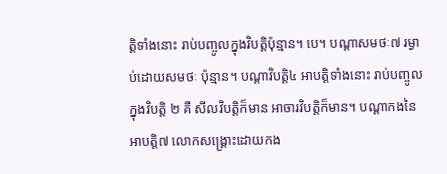ត្ដិទាំងនោះ រាប់បញ្ចូលក្នុងវិបត្ដិប៉ុន្មាន។ បេ។ បណ្ដាសមថៈ៧ រម្ងាប់ដោយសមថៈ ប៉ុន្មាន។ បណ្ដាវិបត្ដិ៤ អាបត្ដិទាំងនោះ រាប់បញ្ចូលក្នុងវិបត្ដិ ២ គឺ សីលវិបត្ដិក៏មាន អាចារវិបត្ដិក៏មាន។ បណ្ដាកងនៃអាបត្ដិ៧ លោកសង្គ្រោះដោយកង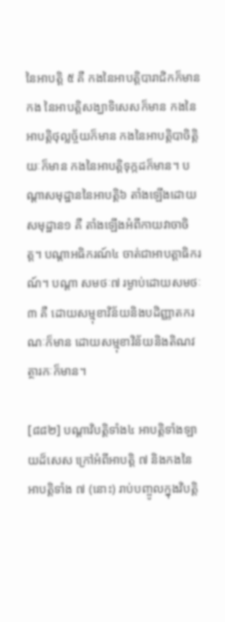នៃអាបត្ដិ ៥ គឺ កងនៃអាបត្ដិបារាជិកក៏មាន កង នៃអាបត្ដិសង្ឃាទិសេសក៏មាន កងនៃអាបត្ដិថុល្លច្ច័យក៏មាន កងនៃអាបត្ដិបាចិត្ដិយៈក៏មាន កងនៃអាបត្ដិទុក្កដក៏មាន។ បណ្ដាសមុដ្ឋាននៃអាបត្ដិ៦ តាំងឡើងដោយសមុដ្ឋាន១ គឺ តាំងឡើងអំពីកាយវាចាចិត្ដ។ បណ្ដាអធិករណ៍៤ ចាត់ជាអាបត្ដាធិករណ៍។ បណ្ដា សមថៈ៧ រម្ងាប់ដោយសមថៈ ៣ គឺ ដោយសម្មុខាវិន័យនិងបដិញ្ញាតករណៈក៏មាន ដោយសម្មុខាវិន័យនិងតិណវត្ថារកៈក៏មាន។

[៨៨២] បណ្ដាវិបត្ដិទាំង៤ អាបត្ដិទាំងឡាយដ៏សេស ក្រៅអំពីអាបត្ដិ ៧ និងកងនៃអាបត្ដិទាំង ៧ (នោះ) រាប់បញ្ចូលក្នុងវិបត្ដិ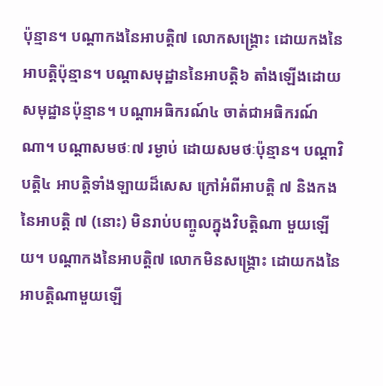ប៉ុន្មាន។ បណ្ដាកងនៃអាបត្ដិ៧ លោកសង្គ្រោះ ដោយកងនៃអាបត្ដិប៉ុន្មាន។ បណ្ដាសមុដ្ឋាននៃអាបត្ដិ៦ តាំងឡើងដោយសមុដ្ឋានប៉ុន្មាន។ បណ្ដាអធិករណ៍៤ ចាត់ជាអធិករណ៍ណា។ បណ្ដាសមថៈ៧ រម្ងាប់ ដោយសមថៈប៉ុន្មាន។ បណ្ដាវិបត្ដិ៤ អាបត្ដិទាំងឡាយដ៏សេស ក្រៅអំពីអាបត្ដិ ៧ និងកងនៃអាបត្ដិ ៧ (នោះ) មិនរាប់បញ្ចូលក្នុងវិបត្ដិណា មួយឡើយ។ បណ្ដាកងនៃអាបត្ដិ៧ លោកមិនសង្គ្រោះ ដោយកងនៃ អាបត្ដិណាមួយឡើ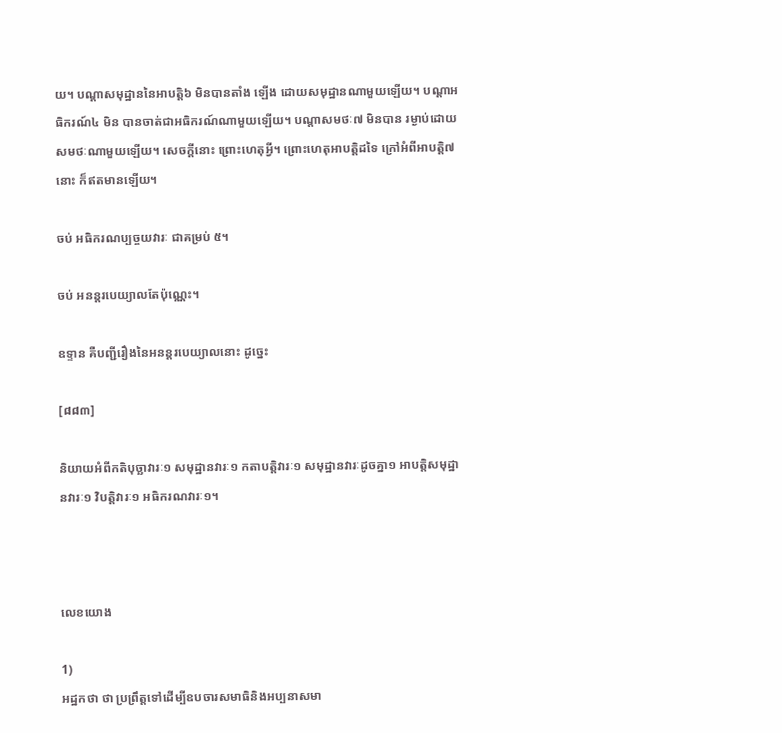យ។ បណ្ដាសមុដ្ឋាននៃអាបត្ដិ៦ មិនបានតាំង ឡើង ដោយសមុដ្ឋានណាមួយឡើយ។ បណ្ដាអធិករណ៍៤ មិន បានចាត់ជាអធិករណ៍ណាមួយឡើយ។ បណ្ដាសមថៈ៧ មិនបាន រម្ងាប់ដោយសមថៈណាមួយឡើយ។ សេចក្ដីនោះ ព្រោះហេតុអ្វី។ ព្រោះហេតុអាបត្ដិដទៃ ក្រៅអំពីអាបត្ដិ៧នោះ ក៏ឥតមានឡើយ។

ចប់ អធិករណប្បច្ចយវារៈ ជាគម្រប់ ៥។

ចប់ អនន្ដរបេយ្យាលតែប៉ុណ្ណេះ។

ឧទ្ទាន គឺបញ្ជីរឿងនៃអនន្ដរបេយ្យាលនោះ ដូច្នេះ

[៨៨៣]

និយាយអំពីកតិបុច្ឆាវារៈ១ សមុដ្ឋានវារៈ១ កតាបត្ដិវារៈ១ សមុដ្ឋានវារៈដូចគ្នា១ អាបត្ដិសមុដ្ឋានវារៈ១ វិបត្ដិវារៈ១ អធិករណវារៈ១។



លេខយោង

1)
អដ្ឋកថា ថា ប្រព្រឹត្ដទៅដើម្បីឧបចារសមាធិនិងអប្បនាសមា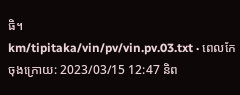ធិ។
km/tipitaka/vin/pv/vin.pv.03.txt · ពេលកែចុងក្រោយ: 2023/03/15 12:47 និព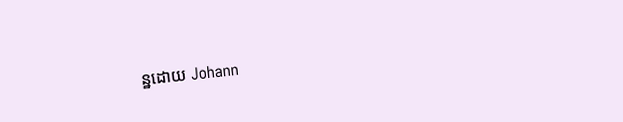ន្ឋដោយ Johann